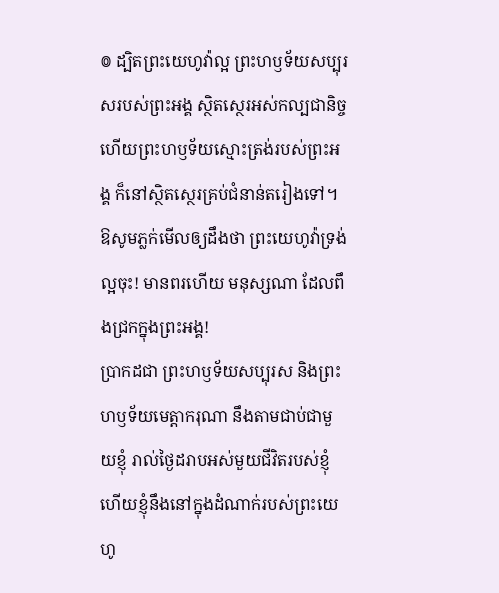៙ ដ្បិតព្រះយេហូវ៉ាល្អ ព្រះហឫទ័យសប្បុរសរបស់ព្រះអង្គ ស្ថិតស្ថេរអស់កល្បជានិច្ច ហើយព្រះហឫទ័យស្មោះត្រង់របស់ព្រះអង្គ ក៏នៅស្ថិតស្ថេរគ្រប់ជំនាន់តរៀងទៅ។
ឱសូមភ្លក់មើលឲ្យដឹងថា ព្រះយេហូវ៉ាទ្រង់ល្អចុះ! មានពរហើយ មនុស្សណា ដែលពឹងជ្រកក្នុងព្រះអង្គ!
ប្រាកដជា ព្រះហឫទ័យសប្បុរស និងព្រះហឫទ័យមេត្តាករុណា នឹងតាមជាប់ជាមួយខ្ញុំ រាល់ថ្ងៃដរាបអស់មួយជីវិតរបស់ខ្ញុំ ហើយខ្ញុំនឹងនៅក្នុងដំណាក់របស់ព្រះយេហូ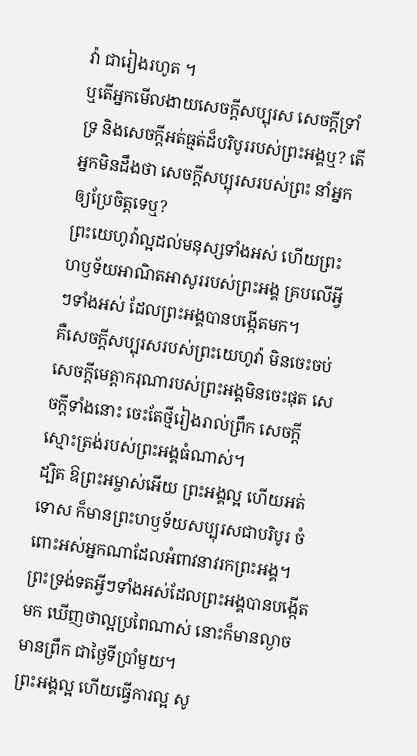វ៉ា ជារៀងរហូត ។
ឬតើអ្នកមើលងាយសេចក្តីសប្បុរស សេចក្តីទ្រាំទ្រ និងសេចក្តីអត់ធ្មត់ដ៏បរិបូររបស់ព្រះអង្គឬ? តើអ្នកមិនដឹងថា សេចក្តីសប្បុរសរបស់ព្រះ នាំអ្នកឲ្យប្រែចិត្តទេឬ?
ព្រះយេហូវ៉ាល្អដល់មនុស្សទាំងអស់ ហើយព្រះហឫទ័យអាណិតអាសូររបស់ព្រះអង្គ គ្របលើអ្វីៗទាំងអស់ ដែលព្រះអង្គបានបង្កើតមក។
គឺសេចក្ដីសប្បុរសរបស់ព្រះយេហូវ៉ា មិនចេះចប់ សេចក្ដីមេត្តាករុណារបស់ព្រះអង្គមិនចេះផុត សេចក្ដីទាំងនោះ ចេះតែថ្មីរៀងរាល់ព្រឹក សេចក្ដីស្មោះត្រង់របស់ព្រះអង្គធំណាស់។
ដ្បិត ឱព្រះអម្ចាស់អើយ ព្រះអង្គល្អ ហើយអត់ទោស ក៏មានព្រះហឫទ័យសប្បុរសជាបរិបូរ ចំពោះអស់អ្នកណាដែលអំពាវនាវរកព្រះអង្គ។
ព្រះទ្រង់ទតអ្វីៗទាំងអស់ដែលព្រះអង្គបានបង្កើតមក ឃើញថាល្អប្រពៃណាស់ នោះក៏មានល្ងាច មានព្រឹក ជាថ្ងៃទីប្រាំមួយ។
ព្រះអង្គល្អ ហើយធ្វើការល្អ សូ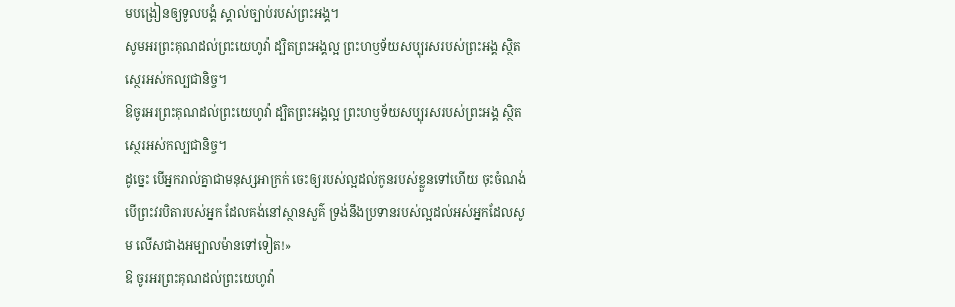មបង្រៀនឲ្យទូលបង្គំ ស្គាល់ច្បាប់របស់ព្រះអង្គ។
សូមអរព្រះគុណដល់ព្រះយេហូវ៉ា ដ្បិតព្រះអង្គល្អ ព្រះហឫទ័យសប្បុរសរបស់ព្រះអង្គ ស្ថិតស្ថេរអស់កល្បជានិច្ច។
ឱចូរអរព្រះគុណដល់ព្រះយេហូវ៉ា ដ្បិតព្រះអង្គល្អ ព្រះហឫទ័យសប្បុរសរបស់ព្រះអង្គ ស្ថិតស្ថេរអស់កល្បជានិច្ច។
ដូច្នេះ បើអ្នករាល់គ្នាជាមនុស្សអាក្រក់ ចេះឲ្យរបស់ល្អដល់កូនរបស់ខ្លួនទៅហើយ ចុះចំណង់បើព្រះវរបិតារបស់អ្នក ដែលគង់នៅស្ថានសួគ៌ ទ្រង់នឹងប្រទានរបស់ល្អដល់អស់អ្នកដែលសូម លើសជាងអម្បាលម៉ានទៅទៀត!»
ឱ ចូរអរព្រះគុណដល់ព្រះយេហូវ៉ា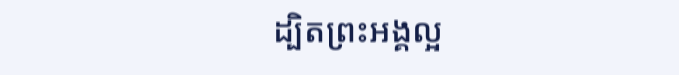ដ្បិតព្រះអង្គល្អ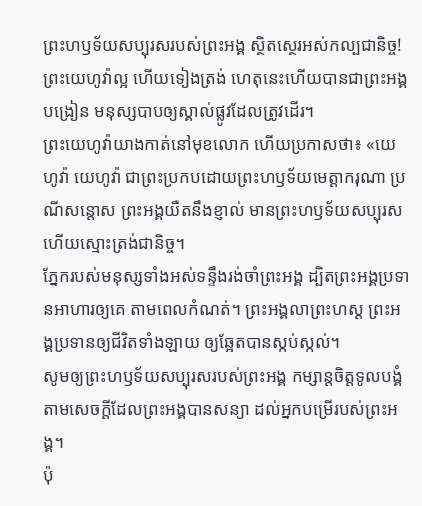ព្រះហឫទ័យសប្បុរសរបស់ព្រះអង្គ ស្ថិតស្ថេរអស់កល្បជានិច្ច!
ព្រះយេហូវ៉ាល្អ ហើយទៀងត្រង់ ហេតុនេះហើយបានជាព្រះអង្គបង្រៀន មនុស្សបាបឲ្យស្គាល់ផ្លូវដែលត្រូវដើរ។
ព្រះយេហូវ៉ាយាងកាត់នៅមុខលោក ហើយប្រកាសថា៖ «យេហូវ៉ា យេហូវ៉ា ជាព្រះប្រកបដោយព្រះហឫទ័យមេត្តាករុណា ប្រណីសន្តោស ព្រះអង្គយឺតនឹងខ្ញាល់ មានព្រះហឫទ័យសប្បុរស ហើយស្មោះត្រង់ជានិច្ច។
ភ្នែករបស់មនុស្សទាំងអស់ទន្ទឹងរង់ចាំព្រះអង្គ ដ្បិតព្រះអង្គប្រទានអាហារឲ្យគេ តាមពេលកំណត់។ ព្រះអង្គលាព្រះហស្ត ព្រះអង្គប្រទានឲ្យជីវិតទាំងឡាយ ឲ្យឆ្អែតបានស្កប់ស្កល់។
សូមឲ្យព្រះហឫទ័យសប្បុរសរបស់ព្រះអង្គ កម្សាន្តចិត្តទូលបង្គំ តាមសេចក្ដីដែលព្រះអង្គបានសន្យា ដល់អ្នកបម្រើរបស់ព្រះអង្គ។
ប៉ុ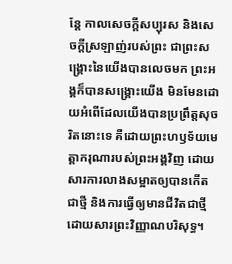ន្ដែ កាលសេចក្ដីសប្បុរស និងសេចក្ដីស្រឡាញ់របស់ព្រះ ជាព្រះសង្គ្រោះនៃយើងបានលេចមក ព្រះអង្គក៏បានសង្គ្រោះយើង មិនមែនដោយអំពើដែលយើងបានប្រព្រឹត្តសុចរិតនោះទេ គឺដោយព្រះហឫទ័យមេត្តាករុណារបស់ព្រះអង្គវិញ ដោយសារការលាងសម្អាតឲ្យបានកើតជាថ្មី និងការធ្វើឲ្យមានជីវិតជាថ្មីដោយសារព្រះវិញ្ញាណបរិសុទ្ធ។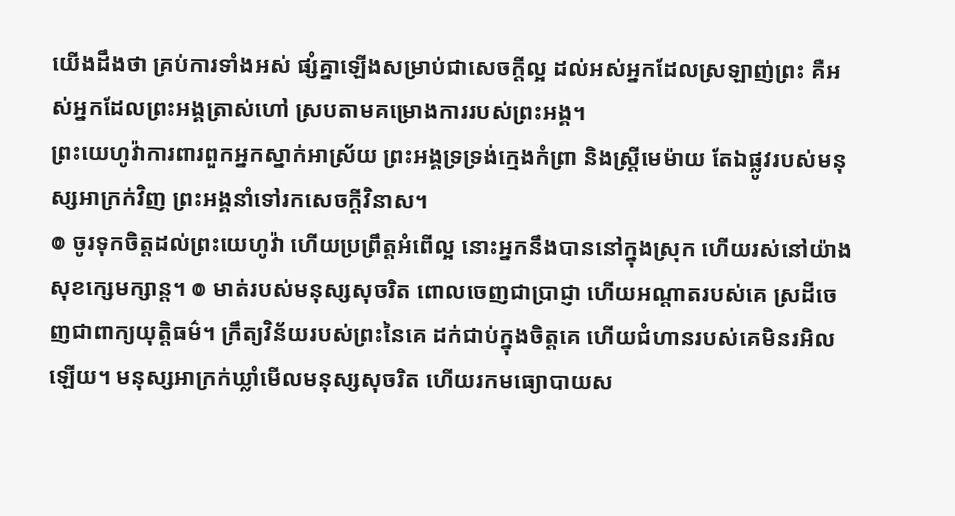យើងដឹងថា គ្រប់ការទាំងអស់ ផ្សំគ្នាឡើងសម្រាប់ជាសេចក្តីល្អ ដល់អស់អ្នកដែលស្រឡាញ់ព្រះ គឺអស់អ្នកដែលព្រះអង្គត្រាស់ហៅ ស្របតាមគម្រោងការរបស់ព្រះអង្គ។
ព្រះយេហូវ៉ាការពារពួកអ្នកស្នាក់អាស្រ័យ ព្រះអង្គទ្រទ្រង់ក្មេងកំព្រា និងស្ត្រីមេម៉ាយ តែឯផ្លូវរបស់មនុស្សអាក្រក់វិញ ព្រះអង្គនាំទៅរកសេចក្ដីវិនាស។
៙ ចូរទុកចិត្តដល់ព្រះយេហូវ៉ា ហើយប្រព្រឹត្តអំពើល្អ នោះអ្នកនឹងបាននៅក្នុងស្រុក ហើយរស់នៅយ៉ាងសុខក្សេមក្សាន្ត។ ៙ មាត់របស់មនុស្សសុចរិត ពោលចេញជាប្រាជ្ញា ហើយអណ្ដាតរបស់គេ ស្រដីចេញជាពាក្យយុត្តិធម៌។ ក្រឹត្យវិន័យរបស់ព្រះនៃគេ ដក់ជាប់ក្នុងចិត្តគេ ហើយជំហានរបស់គេមិនរអិលឡើយ។ មនុស្សអាក្រក់ឃ្លាំមើលមនុស្សសុចរិត ហើយរកមធ្យោបាយស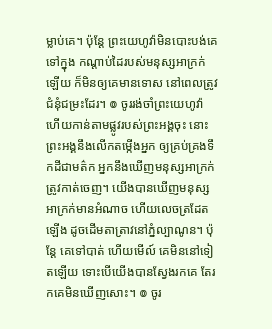ម្លាប់គេ។ ប៉ុន្ដែ ព្រះយេហូវ៉ាមិនបោះបង់គេទៅក្នុង កណ្ដាប់ដៃរបស់មនុស្សអាក្រក់ឡើយ ក៏មិនឲ្យគេមានទោស នៅពេលត្រូវជំនុំជម្រះដែរ។ ៙ ចូររង់ចាំព្រះយេហូវ៉ា ហើយកាន់តាមផ្លូវរបស់ព្រះអង្គចុះ នោះព្រះអង្គនឹងលើកតម្កើងអ្នក ឲ្យគ្រប់គ្រងទឹកដីជាមត៌ក អ្នកនឹងឃើញមនុស្សអាក្រក់ត្រូវកាត់ចេញ។ យើងបានឃើញមនុស្សអាក្រក់មានអំណាច ហើយលេចត្រដែតឡើង ដូចដើមតាត្រាវនៅភ្នំល្បាណូន។ ប៉ុន្ដែ គេទៅបាត់ ហើយមើល៍ គេមិននៅទៀតឡើយ ទោះបើយើងបានស្វែងរកគេ តែរកគេមិនឃើញសោះ។ ៙ ចូរ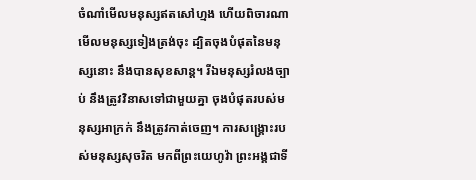ចំណាំមើលមនុស្សឥតសៅហ្មង ហើយពិចារណាមើលមនុស្សទៀងត្រង់ចុះ ដ្បិតចុងបំផុតនៃមនុស្សនោះ នឹងបានសុខសាន្ត។ រីឯមនុស្សរំលងច្បាប់ នឹងត្រូវវិនាសទៅជាមួយគ្នា ចុងបំផុតរបស់មនុស្សអាក្រក់ នឹងត្រូវកាត់ចេញ។ ការសង្គ្រោះរបស់មនុស្សសុចរិត មកពីព្រះយេហូវ៉ា ព្រះអង្គជាទី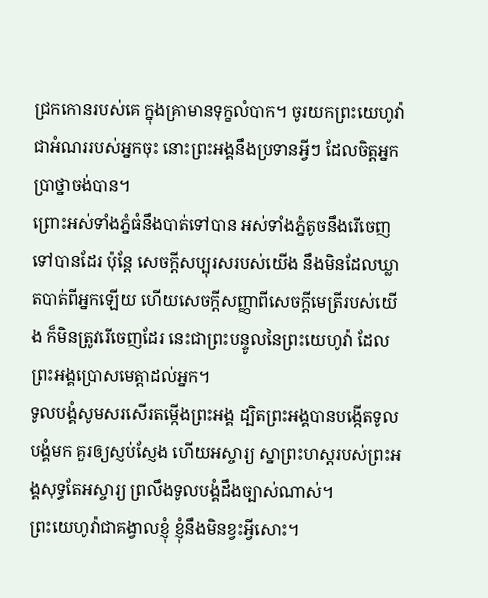ជ្រកកោនរបស់គេ ក្នុងគ្រាមានទុក្ខលំបាក។ ចូរយកព្រះយេហូវ៉ាជាអំណររបស់អ្នកចុះ នោះព្រះអង្គនឹងប្រទានអ្វីៗ ដែលចិត្តអ្នកប្រាថ្នាចង់បាន។
ព្រោះអស់ទាំងភ្នំធំនឹងបាត់ទៅបាន អស់ទាំងភ្នំតូចនឹងរើចេញទៅបានដែរ ប៉ុន្តែ សេចក្ដីសប្បុរសរបស់យើង នឹងមិនដែលឃ្លាតបាត់ពីអ្នកឡើយ ហើយសេចក្ដីសញ្ញាពីសេចក្ដីមេត្រីរបស់យើង ក៏មិនត្រូវរើចេញដែរ នេះជាព្រះបន្ទូលនៃព្រះយេហូវ៉ា ដែលព្រះអង្គប្រោសមេត្តាដល់អ្នក។
ទូលបង្គំសូមសរសើរតម្កើងព្រះអង្គ ដ្បិតព្រះអង្គបានបង្កើតទូលបង្គំមក គួរឲ្យស្ញប់ស្ញែង ហើយអស្ចារ្យ ស្នាព្រះហស្តរបស់ព្រះអង្គសុទ្ធតែអស្ចារ្យ ព្រលឹងទូលបង្គំដឹងច្បាស់ណាស់។
ព្រះយេហូវ៉ាជាគង្វាលខ្ញុំ ខ្ញុំនឹងមិនខ្វះអ្វីសោះ។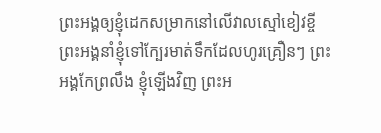ព្រះអង្គឲ្យខ្ញុំដេកសម្រាកនៅលើវាលស្មៅខៀវខ្ចី ព្រះអង្គនាំខ្ញុំទៅក្បែរមាត់ទឹកដែលហូរគ្រឿនៗ ព្រះអង្គកែព្រលឹង ខ្ញុំឡើងវិញ ព្រះអ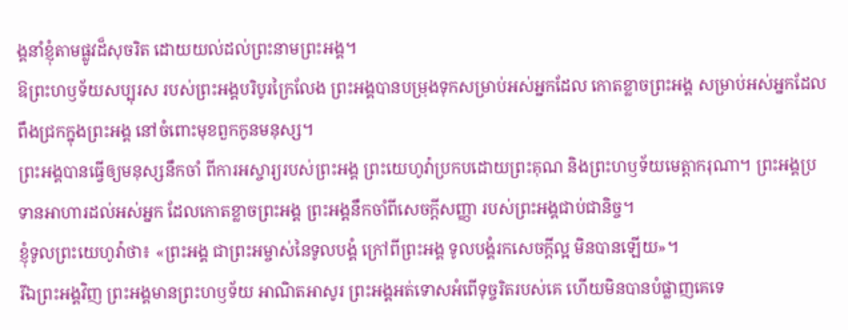ង្គនាំខ្ញុំតាមផ្លូវដ៏សុចរិត ដោយយល់ដល់ព្រះនាមព្រះអង្គ។
ឱព្រះហឫទ័យសប្បុរស របស់ព្រះអង្គបរិបូរក្រៃលែង ព្រះអង្គបានបម្រុងទុកសម្រាប់អស់អ្នកដែល កោតខ្លាចព្រះអង្គ សម្រាប់អស់អ្នកដែលពឹងជ្រកក្នុងព្រះអង្គ នៅចំពោះមុខពួកកូនមនុស្ស។
ព្រះអង្គបានធ្វើឲ្យមនុស្សនឹកចាំ ពីការអស្ចារ្យរបស់ព្រះអង្គ ព្រះយេហូវ៉ាប្រកបដោយព្រះគុណ និងព្រះហឫទ័យមេត្តាករុណា។ ព្រះអង្គប្រទានអាហារដល់អស់អ្នក ដែលកោតខ្លាចព្រះអង្គ ព្រះអង្គនឹកចាំពីសេចក្ដីសញ្ញា របស់ព្រះអង្គជាប់ជានិច្ច។
ខ្ញុំទូលព្រះយេហូវ៉ាថា៖ «ព្រះអង្គ ជាព្រះអម្ចាស់នៃទូលបង្គំ ក្រៅពីព្រះអង្គ ទូលបង្គំរកសេចក្ដីល្អ មិនបានឡើយ»។
រីឯព្រះអង្គវិញ ព្រះអង្គមានព្រះហឫទ័យ អាណិតអាសូរ ព្រះអង្គអត់ទោសអំពើទុច្ចរិតរបស់គេ ហើយមិនបានបំផ្លាញគេទេ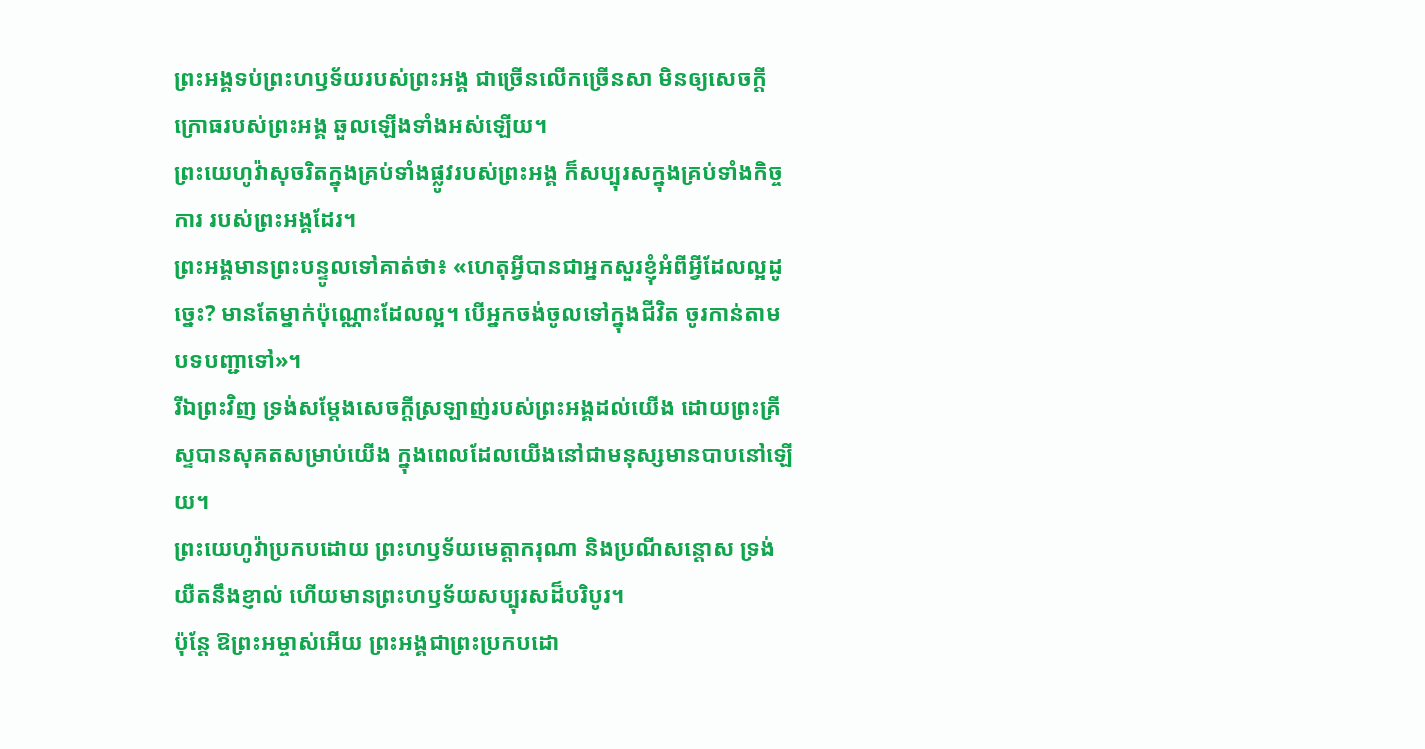ព្រះអង្គទប់ព្រះហឫទ័យរបស់ព្រះអង្គ ជាច្រើនលើកច្រើនសា មិនឲ្យសេចក្ដីក្រោធរបស់ព្រះអង្គ ឆួលឡើងទាំងអស់ឡើយ។
ព្រះយេហូវ៉ាសុចរិតក្នុងគ្រប់ទាំងផ្លូវរបស់ព្រះអង្គ ក៏សប្បុរសក្នុងគ្រប់ទាំងកិច្ចការ របស់ព្រះអង្គដែរ។
ព្រះអង្គមានព្រះបន្ទូលទៅគាត់ថា៖ «ហេតុអ្វីបានជាអ្នកសួរខ្ញុំអំពីអ្វីដែលល្អដូច្នេះ? មានតែម្នាក់ប៉ុណ្ណោះដែលល្អ។ បើអ្នកចង់ចូលទៅក្នុងជីវិត ចូរកាន់តាមបទបញ្ជាទៅ»។
រីឯព្រះវិញ ទ្រង់សម្ដែងសេចក្តីស្រឡាញ់របស់ព្រះអង្គដល់យើង ដោយព្រះគ្រីស្ទបានសុគតសម្រាប់យើង ក្នុងពេលដែលយើងនៅជាមនុស្សមានបាបនៅឡើយ។
ព្រះយេហូវ៉ាប្រកបដោយ ព្រះហឫទ័យមេត្តាករុណា និងប្រណីសន្ដោស ទ្រង់យឺតនឹងខ្ញាល់ ហើយមានព្រះហឫទ័យសប្បុរសដ៏បរិបូរ។
ប៉ុន្ដែ ឱព្រះអម្ចាស់អើយ ព្រះអង្គជាព្រះប្រកបដោ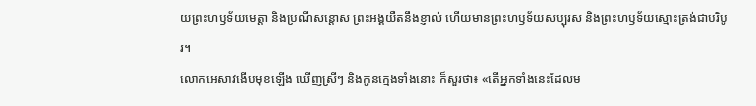យព្រះហឫទ័យមេត្តា និងប្រណីសន្ដោស ព្រះអង្គយឺតនឹងខ្ញាល់ ហើយមានព្រះហឫទ័យសប្បុរស និងព្រះហឫទ័យស្មោះត្រង់ជាបរិបូរ។
លោកអេសាវងើបមុខឡើង ឃើញស្រីៗ និងកូនក្មេងទាំងនោះ ក៏សួរថា៖ «តើអ្នកទាំងនេះដែលម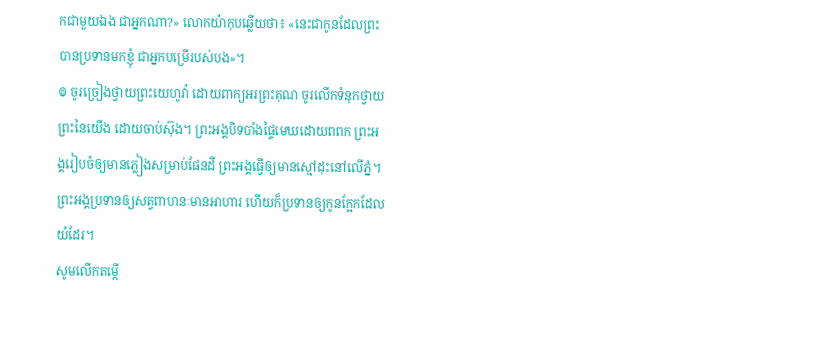កជាមួយឯង ជាអ្នកណា?» លោកយ៉ាកុបឆ្លើយថា៖ «នេះជាកូនដែលព្រះបានប្រទានមកខ្ញុំ ជាអ្នកបម្រើរបស់បង»។
៙ ចូរច្រៀងថ្វាយព្រះយេហូវ៉ា ដោយពាក្យអរព្រះគុណ ចូរលើកទំនុកថ្វាយព្រះនៃយើង ដោយចាប់ស៊ុង។ ព្រះអង្គបិទបាំងផ្ទៃមេឃដោយពពក ព្រះអង្គរៀបចំឲ្យមានភ្លៀងសម្រាប់ផែនដី ព្រះអង្គធ្វើឲ្យមានស្មៅដុះនៅលើភ្នំ។ ព្រះអង្គប្រទានឲ្យសត្វពាហនៈមានអាហារ ហើយក៏ប្រទានឲ្យកូនក្អែកដែលយំដែរ។
សូមលើកតម្កើ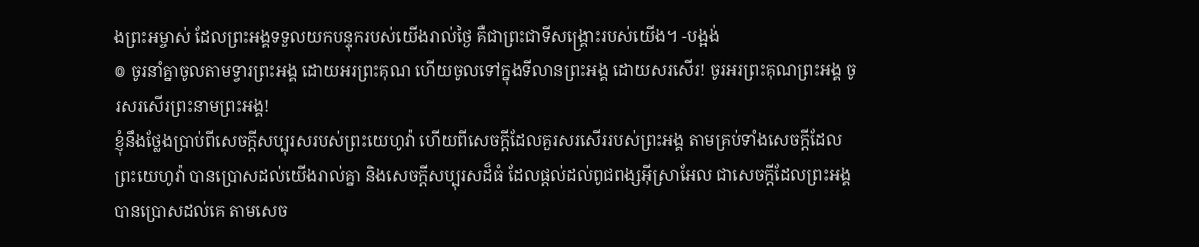ងព្រះអម្ចាស់ ដែលព្រះអង្គទទួលយកបន្ទុករបស់យើងរាល់ថ្ងៃ គឺជាព្រះជាទីសង្គ្រោះរបស់យើង។ -បង្អង់
៙ ចូរនាំគ្នាចូលតាមទ្វារព្រះអង្គ ដោយអរព្រះគុណ ហើយចូលទៅក្នុងទីលានព្រះអង្គ ដោយសរសើរ! ចូរអរព្រះគុណព្រះអង្គ ចូរសរសើរព្រះនាមព្រះអង្គ!
ខ្ញុំនឹងថ្លែងប្រាប់ពីសេចក្ដីសប្បុរសរបស់ព្រះយេហូវ៉ា ហើយពីសេចក្ដីដែលគួរសរសើររបស់ព្រះអង្គ តាមគ្រប់ទាំងសេចក្ដីដែលព្រះយេហូវ៉ា បានប្រោសដល់យើងរាល់គ្នា និងសេចក្ដីសប្បុរសដ៏ធំ ដែលផ្តល់ដល់ពូជពង្សអ៊ីស្រាអែល ជាសេចក្ដីដែលព្រះអង្គបានប្រោសដល់គេ តាមសេច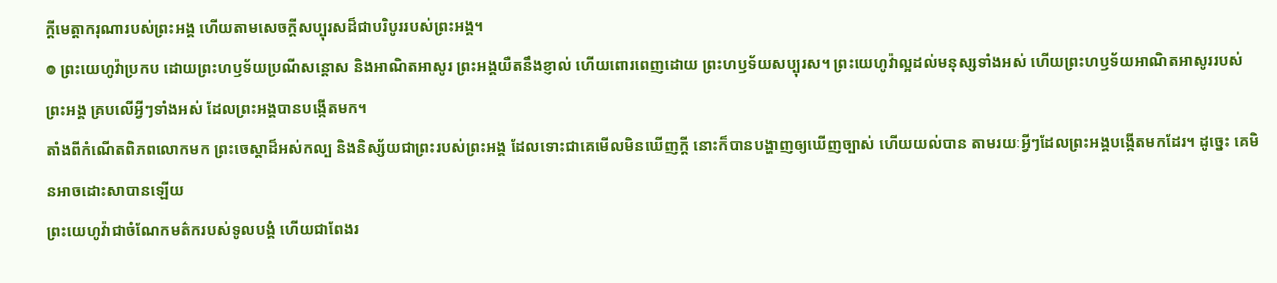ក្ដីមេត្តាករុណារបស់ព្រះអង្គ ហើយតាមសេចក្ដីសប្បុរសដ៏ជាបរិបូររបស់ព្រះអង្គ។
៙ ព្រះយេហូវ៉ាប្រកប ដោយព្រះហឫទ័យប្រណីសន្ដោស និងអាណិតអាសូរ ព្រះអង្គយឺតនឹងខ្ញាល់ ហើយពោរពេញដោយ ព្រះហឫទ័យសប្បុរស។ ព្រះយេហូវ៉ាល្អដល់មនុស្សទាំងអស់ ហើយព្រះហឫទ័យអាណិតអាសូររបស់ព្រះអង្គ គ្របលើអ្វីៗទាំងអស់ ដែលព្រះអង្គបានបង្កើតមក។
តាំងពីកំណើតពិភពលោកមក ព្រះចេស្តាដ៏អស់កល្ប និងនិស្ស័យជាព្រះរបស់ព្រះអង្គ ដែលទោះជាគេមើលមិនឃើញក្ដី នោះក៏បានបង្ហាញឲ្យឃើញច្បាស់ ហើយយល់បាន តាមរយៈអ្វីៗដែលព្រះអង្គបង្កើតមកដែរ។ ដូច្នេះ គេមិនអាចដោះសាបានឡើយ
ព្រះយេហូវ៉ាជាចំណែកមត៌ករបស់ទូលបង្គំ ហើយជាពែងរ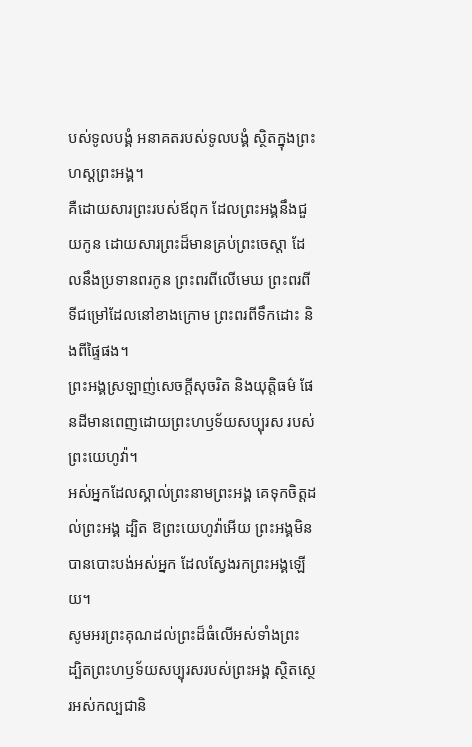បស់ទូលបង្គំ អនាគតរបស់ទូលបង្គំ ស្ថិតក្នុងព្រះហស្តព្រះអង្គ។
គឺដោយសារព្រះរបស់ឪពុក ដែលព្រះអង្គនឹងជួយកូន ដោយសារព្រះដ៏មានគ្រប់ព្រះចេស្តា ដែលនឹងប្រទានពរកូន ព្រះពរពីលើមេឃ ព្រះពរពីទីជម្រៅដែលនៅខាងក្រោម ព្រះពរពីទឹកដោះ និងពីផ្ទៃផង។
ព្រះអង្គស្រឡាញ់សេចក្ដីសុចរិត និងយុត្តិធម៌ ផែនដីមានពេញដោយព្រះហឫទ័យសប្បុរស របស់ព្រះយេហូវ៉ា។
អស់អ្នកដែលស្គាល់ព្រះនាមព្រះអង្គ គេទុកចិត្តដល់ព្រះអង្គ ដ្បិត ឱព្រះយេហូវ៉ាអើយ ព្រះអង្គមិនបានបោះបង់អស់អ្នក ដែលស្វែងរកព្រះអង្គឡើយ។
សូមអរព្រះគុណដល់ព្រះដ៏ធំលើអស់ទាំងព្រះ ដ្បិតព្រះហឫទ័យសប្បុរសរបស់ព្រះអង្គ ស្ថិតស្ថេរអស់កល្បជានិ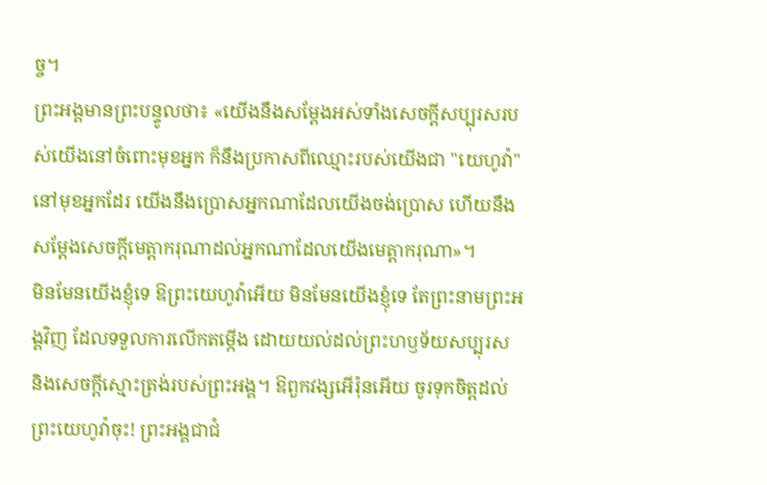ច្ច។
ព្រះអង្គមានព្រះបន្ទូលថា៖ «យើងនឹងសម្ដែងអស់ទាំងសេចក្ដីសប្បុរសរបស់យើងនៅចំពោះមុខអ្នក ក៏នឹងប្រកាសពីឈ្មោះរបស់យើងជា "យេហូវ៉ា" នៅមុខអ្នកដែរ យើងនឹងប្រោសអ្នកណាដែលយើងចង់ប្រោស ហើយនឹងសម្ដែងសេចក្ដីមេត្តាករុណាដល់អ្នកណាដែលយើងមេត្តាករុណា»។
មិនមែនយើងខ្ញុំទេ ឱព្រះយេហូវ៉ាអើយ មិនមែនយើងខ្ញុំទេ តែព្រះនាមព្រះអង្គវិញ ដែលទទួលការលើកតម្កើង ដោយយល់ដល់ព្រះហឫទ័យសប្បុរស និងសេចក្ដីស្មោះត្រង់របស់ព្រះអង្គ។ ឱពួកវង្សអើរ៉ុនអើយ ចូរទុកចិត្តដល់ព្រះយេហូវ៉ាចុះ! ព្រះអង្គជាជំ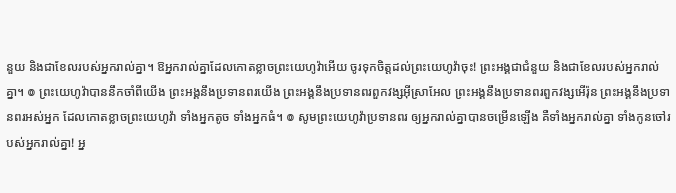នួយ និងជាខែលរបស់អ្នករាល់គ្នា។ ឱអ្នករាល់គ្នាដែលកោតខ្លាចព្រះយេហូវ៉ាអើយ ចូរទុកចិត្តដល់ព្រះយេហូវ៉ាចុះ! ព្រះអង្គជាជំនួយ និងជាខែលរបស់អ្នករាល់គ្នា។ ៙ ព្រះយេហូវ៉ាបាននឹកចាំពីយើង ព្រះអង្គនឹងប្រទានពរយើង ព្រះអង្គនឹងប្រទានពរពួកវង្សអ៊ីស្រាអែល ព្រះអង្គនឹងប្រទានពរពួកវង្សអើរ៉ុន ព្រះអង្គនឹងប្រទានពរអស់អ្នក ដែលកោតខ្លាចព្រះយេហូវ៉ា ទាំងអ្នកតូច ទាំងអ្នកធំ។ ៙ សូមព្រះយេហូវ៉ាប្រទានពរ ឲ្យអ្នករាល់គ្នាបានចម្រើនឡើង គឺទាំងអ្នករាល់គ្នា ទាំងកូនចៅរបស់អ្នករាល់គ្នា! អ្ន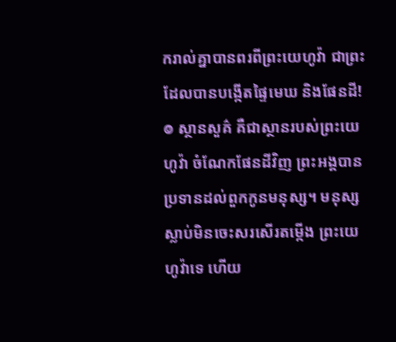ករាល់គ្នាបានពរពីព្រះយេហូវ៉ា ជាព្រះដែលបានបង្កើតផ្ទៃមេឃ និងផែនដី! ៙ ស្ថានសួគ៌ គឺជាស្ថានរបស់ព្រះយេហូវ៉ា ចំណែកផែនដីវិញ ព្រះអង្គបានប្រទានដល់ពួកកូនមនុស្ស។ មនុស្សស្លាប់មិនចេះសរសើរតម្កើង ព្រះយេហូវ៉ាទេ ហើយ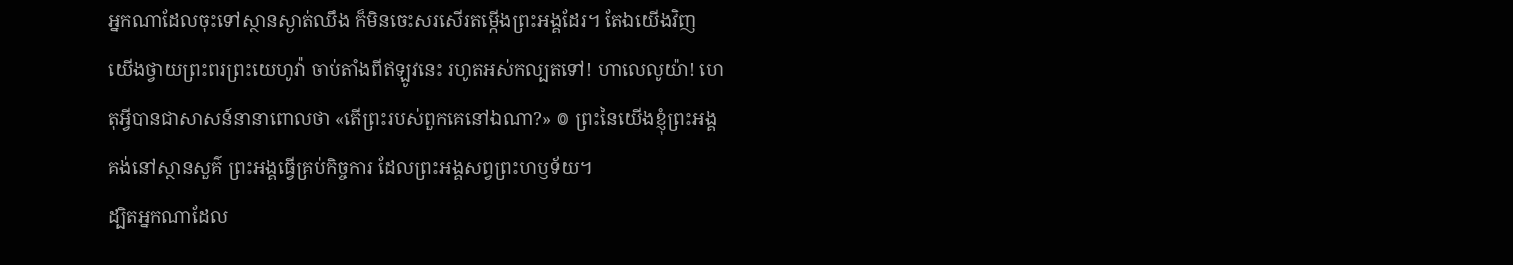អ្នកណាដែលចុះទៅស្ថានស្ងាត់ឈឹង ក៏មិនចេះសរសើរតម្កើងព្រះអង្គដែរ។ តែឯយើងវិញ យើងថ្វាយព្រះពរព្រះយេហូវ៉ា ចាប់តាំងពីឥឡូវនេះ រហូតអស់កល្បតទៅ! ហាលេលូយ៉ា! ហេតុអ្វីបានជាសាសន៍នានាពោលថា «តើព្រះរបស់ពួកគេនៅឯណា?» ៙ ព្រះនៃយើងខ្ញុំព្រះអង្គគង់នៅស្ថានសួគ៌ ព្រះអង្គធ្វើគ្រប់កិច្ចការ ដែលព្រះអង្គសព្វព្រះហឫទ័យ។
ដ្បិតអ្នកណាដែល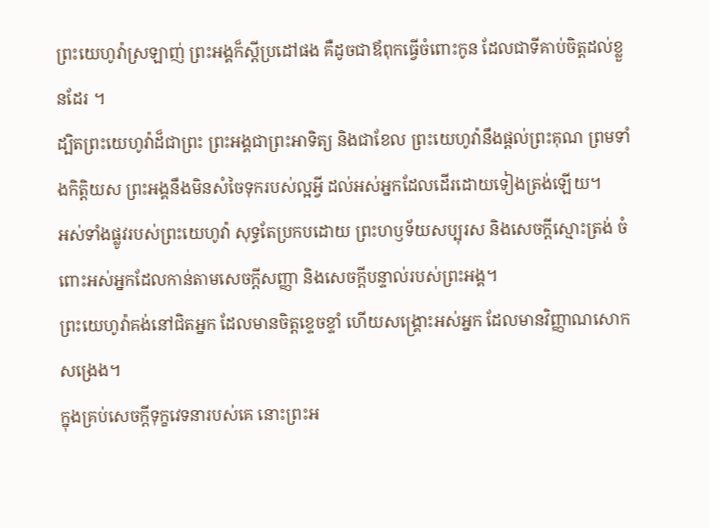ព្រះយេហូវ៉ាស្រឡាញ់ ព្រះអង្គក៏ស្តីប្រដៅផង គឺដូចជាឪពុកធ្វើចំពោះកូន ដែលជាទីគាប់ចិត្តដល់ខ្លួនដែរ ។
ដ្បិតព្រះយេហូវ៉ាដ៏ជាព្រះ ព្រះអង្គជាព្រះអាទិត្យ និងជាខែល ព្រះយេហូវ៉ានឹងផ្តល់ព្រះគុណ ព្រមទាំងកិត្តិយស ព្រះអង្គនឹងមិនសំចៃទុករបស់ល្អអ្វី ដល់អស់អ្នកដែលដើរដោយទៀងត្រង់ឡើយ។
អស់ទាំងផ្លូវរបស់ព្រះយេហូវ៉ា សុទ្ធតែប្រកបដោយ ព្រះហឫទ័យសប្បុរស និងសេចក្ដីស្មោះត្រង់ ចំពោះអស់អ្នកដែលកាន់តាមសេចក្ដីសញ្ញា និងសេចក្ដីបន្ទាល់របស់ព្រះអង្គ។
ព្រះយេហូវ៉ាគង់នៅជិតអ្នក ដែលមានចិត្តខ្ទេចខ្ទាំ ហើយសង្គ្រោះអស់អ្នក ដែលមានវិញ្ញាណសោកសង្រេង។
ក្នុងគ្រប់សេចក្ដីទុក្ខវេទនារបស់គេ នោះព្រះអ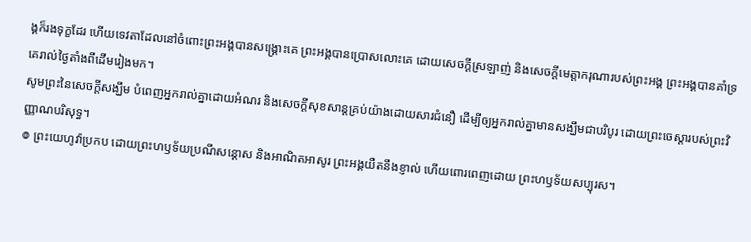ង្គក៏រងទុក្ខដែរ ហើយទេវតាដែលនៅចំពោះព្រះអង្គបានសង្គ្រោះគេ ព្រះអង្គបានប្រោសលោះគេ ដោយសេចក្ដីស្រឡាញ់ និងសេចក្ដីមេត្តាករុណារបស់ព្រះអង្គ ព្រះអង្គបានគាំទ្រគេរាល់ថ្ងៃតាំងពីដើមរៀងមក។
សូមព្រះនៃសេចក្តីសង្ឃឹម បំពេញអ្នករាល់គ្នាដោយអំណរ និងសេចក្តីសុខសាន្តគ្រប់យ៉ាងដោយសារជំនឿ ដើម្បីឲ្យអ្នករាល់គ្នាមានសង្ឃឹមជាបរិបូរ ដោយព្រះចេស្តារបស់ព្រះវិញ្ញាណបរិសុទ្ធ។
៙ ព្រះយេហូវ៉ាប្រកប ដោយព្រះហឫទ័យប្រណីសន្ដោស និងអាណិតអាសូរ ព្រះអង្គយឺតនឹងខ្ញាល់ ហើយពោរពេញដោយ ព្រះហឫទ័យសប្បុរស។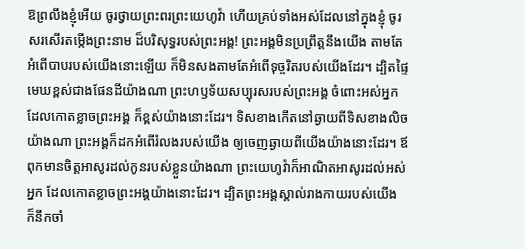ឱព្រលឹងខ្ញុំអើយ ចូរថ្វាយព្រះពរព្រះយេហូវ៉ា ហើយគ្រប់ទាំងអស់ដែលនៅក្នុងខ្ញុំ ចូរសរសើរតម្កើងព្រះនាម ដ៏បរិសុទ្ធរបស់ព្រះអង្គ! ព្រះអង្គមិនប្រព្រឹត្តនឹងយើង តាមតែអំពើបាបរបស់យើងនោះឡើយ ក៏មិនសងតាមតែអំពើទុច្ចរិតរបស់យើងដែរ។ ដ្បិតផ្ទៃមេឃខ្ពស់ជាងផែនដីយ៉ាងណា ព្រះហឫទ័យសប្បុរសរបស់ព្រះអង្គ ចំពោះអស់អ្នក ដែលកោតខ្លាចព្រះអង្គ ក៏ខ្ពស់យ៉ាងនោះដែរ។ ទិសខាងកើតនៅឆ្ងាយពីទិសខាងលិចយ៉ាងណា ព្រះអង្គក៏ដកអំពើរំលងរបស់យើង ឲ្យចេញឆ្ងាយពីយើងយ៉ាងនោះដែរ។ ឪពុកមានចិត្តអាសូរដល់កូនរបស់ខ្លួនយ៉ាងណា ព្រះយេហូវ៉ាក៏អាណិតអាសូរដល់អស់អ្នក ដែលកោតខ្លាចព្រះអង្គយ៉ាងនោះដែរ។ ដ្បិតព្រះអង្គស្គាល់រាងកាយរបស់យើង ក៏នឹកចាំ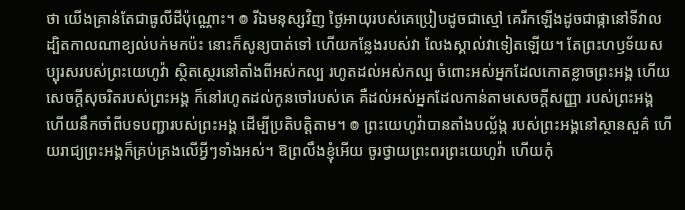ថា យើងគ្រាន់តែជាធូលីដីប៉ុណ្ណោះ។ ៙ រីឯមនុស្សវិញ ថ្ងៃអាយុរបស់គេប្រៀបដូចជាស្មៅ គេរីកឡើងដូចជាផ្កានៅទីវាល ដ្បិតកាលណាខ្យល់បក់មកប៉ះ នោះក៏សូន្យបាត់ទៅ ហើយកន្លែងរបស់វា លែងស្គាល់វាទៀតឡើយ។ តែព្រះហឫទ័យសប្បុរសរបស់ព្រះយេហូវ៉ា ស្ថិតស្ថេរនៅតាំងពីអស់កល្ប រហូតដល់អស់កល្ប ចំពោះអស់អ្នកដែលកោតខ្លាចព្រះអង្គ ហើយសេចក្ដីសុចរិតរបស់ព្រះអង្គ ក៏នៅរហូតដល់កូនចៅរបស់គេ គឺដល់អស់អ្នកដែលកាន់តាមសេចក្ដីសញ្ញា របស់ព្រះអង្គ ហើយនឹកចាំពីបទបញ្ជារបស់ព្រះអង្គ ដើម្បីប្រតិបត្តិតាម។ ៙ ព្រះយេហូវ៉ាបានតាំងបល្ល័ង្ក របស់ព្រះអង្គនៅស្ថានសួគ៌ ហើយរាជ្យព្រះអង្គក៏គ្រប់គ្រងលើអ្វីៗទាំងអស់។ ឱព្រលឹងខ្ញុំអើយ ចូរថ្វាយព្រះពរព្រះយេហូវ៉ា ហើយកុំ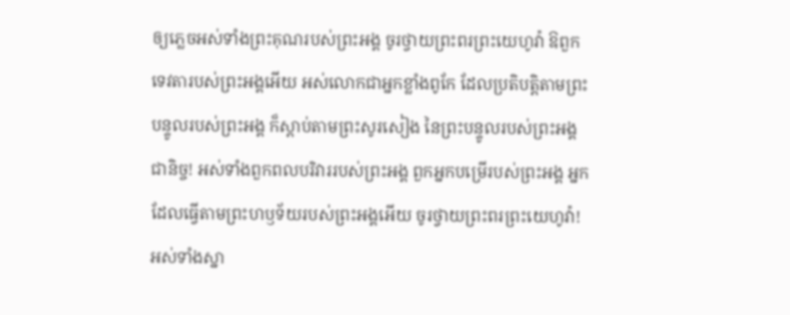ឲ្យភ្លេចអស់ទាំងព្រះគុណរបស់ព្រះអង្គ ចូរថ្វាយព្រះពរព្រះយេហូវ៉ា ឱពួកទេវតារបស់ព្រះអង្គអើយ អស់លោកជាអ្នកខ្លាំងពូកែ ដែលប្រតិបត្តិតាមព្រះបន្ទូលរបស់ព្រះអង្គ ក៏ស្តាប់តាមព្រះសូរសៀង នៃព្រះបន្ទូលរបស់ព្រះអង្គជានិច្ច! អស់ទាំងពួកពលបរិវាររបស់ព្រះអង្គ ពួកអ្នកបម្រើរបស់ព្រះអង្គ អ្នកដែលធ្វើតាមព្រះហឫទ័យរបស់ព្រះអង្គអើយ ចូរថ្វាយព្រះពរព្រះយេហូវ៉ា! អស់ទាំងស្នា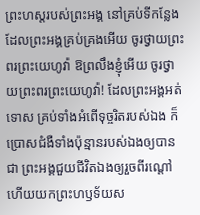ព្រះហស្តរបស់ព្រះអង្គ នៅគ្រប់ទីកន្លែងដែលព្រះអង្គគ្រប់គ្រងអើយ ចូរថ្វាយព្រះពរព្រះយេហូវ៉ា ឱព្រលឹងខ្ញុំអើយ ចូរថ្វាយព្រះពរព្រះយេហូវ៉ា! ដែលព្រះអង្គអត់ទោស គ្រប់ទាំងអំពើទុច្ចរិតរបស់ឯង ក៏ប្រោសជំងឺទាំងប៉ុន្មានរបស់ឯងឲ្យបានជា ព្រះអង្គជួយជីវិតឯងឲ្យរួចពីរណ្តៅ ហើយយកព្រះហឫទ័យស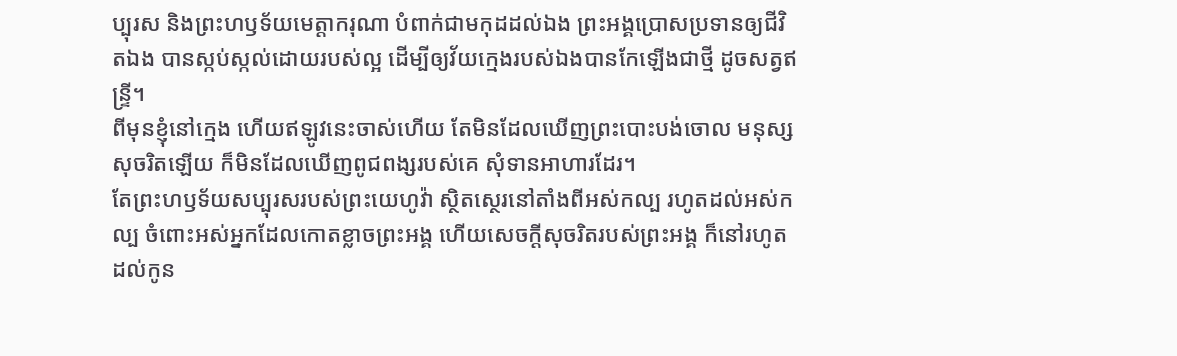ប្បុរស និងព្រះហឫទ័យមេត្តាករុណា បំពាក់ជាមកុដដល់ឯង ព្រះអង្គប្រោសប្រទានឲ្យជីវិតឯង បានស្កប់ស្កល់ដោយរបស់ល្អ ដើម្បីឲ្យវ័យក្មេងរបស់ឯងបានកែឡើងជាថ្មី ដូចសត្វឥន្ទ្រី។
ពីមុនខ្ញុំនៅក្មេង ហើយឥឡូវនេះចាស់ហើយ តែមិនដែលឃើញព្រះបោះបង់ចោល មនុស្សសុចរិតឡើយ ក៏មិនដែលឃើញពូជពង្សរបស់គេ សុំទានអាហារដែរ។
តែព្រះហឫទ័យសប្បុរសរបស់ព្រះយេហូវ៉ា ស្ថិតស្ថេរនៅតាំងពីអស់កល្ប រហូតដល់អស់កល្ប ចំពោះអស់អ្នកដែលកោតខ្លាចព្រះអង្គ ហើយសេចក្ដីសុចរិតរបស់ព្រះអង្គ ក៏នៅរហូតដល់កូន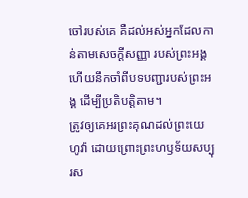ចៅរបស់គេ គឺដល់អស់អ្នកដែលកាន់តាមសេចក្ដីសញ្ញា របស់ព្រះអង្គ ហើយនឹកចាំពីបទបញ្ជារបស់ព្រះអង្គ ដើម្បីប្រតិបត្តិតាម។
ត្រូវឲ្យគេអរព្រះគុណដល់ព្រះយេហូវ៉ា ដោយព្រោះព្រះហឫទ័យសប្បុរស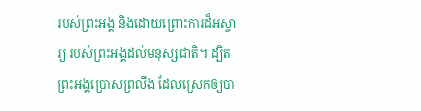របស់ព្រះអង្គ និងដោយព្រោះការដ៏អស្ចារ្យ របស់ព្រះអង្គដល់មនុស្សជាតិ។ ដ្បិតព្រះអង្គប្រោសព្រលឹង ដែលស្រេកឲ្យបា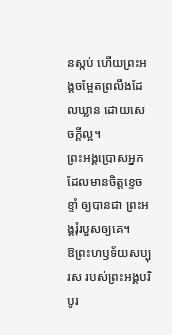នស្កប់ ហើយព្រះអង្គចម្អែតព្រលឹងដែលឃ្លាន ដោយសេចក្ដីល្អ។
ព្រះអង្គប្រោសអ្នកដែលមានចិត្តខ្ទេចខ្ទាំ ឲ្យបានជា ព្រះអង្គរុំរបួសឲ្យគេ។
ឱព្រះហឫទ័យសប្បុរស របស់ព្រះអង្គបរិបូរ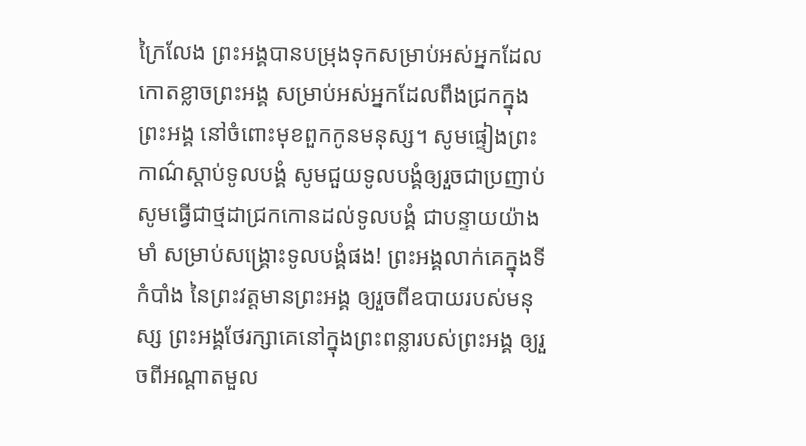ក្រៃលែង ព្រះអង្គបានបម្រុងទុកសម្រាប់អស់អ្នកដែល កោតខ្លាចព្រះអង្គ សម្រាប់អស់អ្នកដែលពឹងជ្រកក្នុងព្រះអង្គ នៅចំពោះមុខពួកកូនមនុស្ស។ សូមផ្ទៀងព្រះកាណ៌ស្តាប់ទូលបង្គំ សូមជួយទូលបង្គំឲ្យរួចជាប្រញាប់ សូមធ្វើជាថ្មដាជ្រកកោនដល់ទូលបង្គំ ជាបន្ទាយយ៉ាងមាំ សម្រាប់សង្គ្រោះទូលបង្គំផង! ព្រះអង្គលាក់គេក្នុងទីកំបាំង នៃព្រះវត្តមានព្រះអង្គ ឲ្យរួចពីឧបាយរបស់មនុស្ស ព្រះអង្គថែរក្សាគេនៅក្នុងព្រះពន្លារបស់ព្រះអង្គ ឲ្យរួចពីអណ្ដាតមួល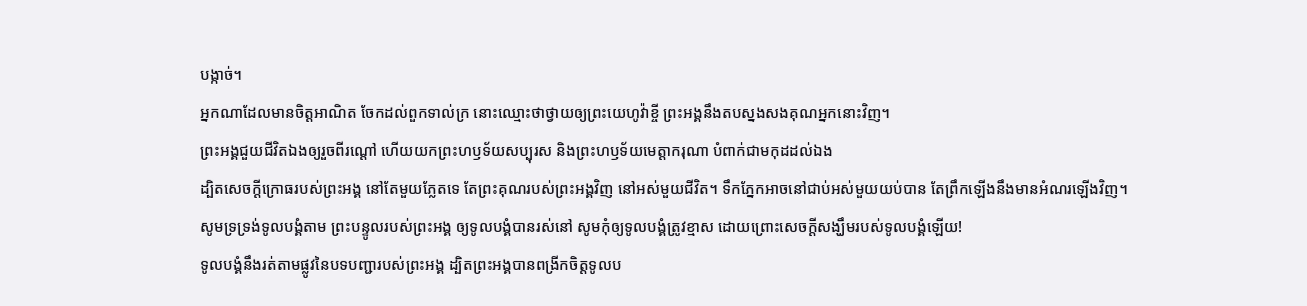បង្កាច់។
អ្នកណាដែលមានចិត្តអាណិត ចែកដល់ពួកទាល់ក្រ នោះឈ្មោះថាថ្វាយឲ្យព្រះយេហូវ៉ាខ្ចី ព្រះអង្គនឹងតបស្នងសងគុណអ្នកនោះវិញ។
ព្រះអង្គជួយជីវិតឯងឲ្យរួចពីរណ្តៅ ហើយយកព្រះហឫទ័យសប្បុរស និងព្រះហឫទ័យមេត្តាករុណា បំពាក់ជាមកុដដល់ឯង
ដ្បិតសេចក្ដីក្រោធរបស់ព្រះអង្គ នៅតែមួយភ្លែតទេ តែព្រះគុណរបស់ព្រះអង្គវិញ នៅអស់មួយជីវិត។ ទឹកភ្នែកអាចនៅជាប់អស់មួយយប់បាន តែព្រឹកឡើងនឹងមានអំណរឡើងវិញ។
សូមទ្រទ្រង់ទូលបង្គំតាម ព្រះបន្ទូលរបស់ព្រះអង្គ ឲ្យទូលបង្គំបានរស់នៅ សូមកុំឲ្យទូលបង្គំត្រូវខ្មាស ដោយព្រោះសេចក្ដីសង្ឃឹមរបស់ទូលបង្គំឡើយ!
ទូលបង្គំនឹងរត់តាមផ្លូវនៃបទបញ្ជារបស់ព្រះអង្គ ដ្បិតព្រះអង្គបានពង្រីកចិត្តទូលប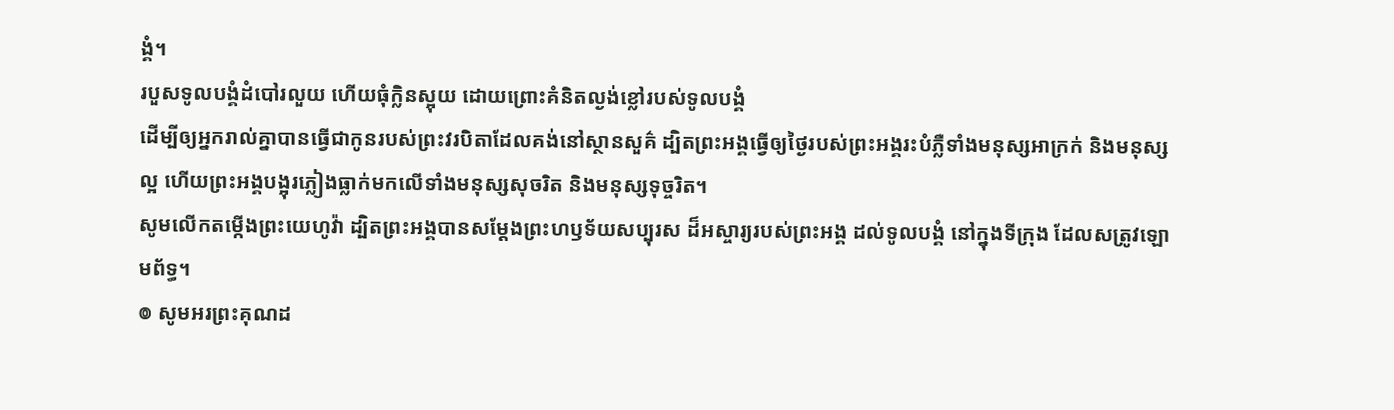ង្គំ។
របួសទូលបង្គំដំបៅរលួយ ហើយធុំក្លិនស្អុយ ដោយព្រោះគំនិតល្ងង់ខ្លៅរបស់ទូលបង្គំ
ដើម្បីឲ្យអ្នករាល់គ្នាបានធ្វើជាកូនរបស់ព្រះវរបិតាដែលគង់នៅស្ថានសួគ៌ ដ្បិតព្រះអង្គធ្វើឲ្យថ្ងៃរបស់ព្រះអង្គរះបំភ្លឺទាំងមនុស្សអាក្រក់ និងមនុស្សល្អ ហើយព្រះអង្គបង្អុរភ្លៀងធ្លាក់មកលើទាំងមនុស្សសុចរិត និងមនុស្សទុច្ចរិត។
សូមលើកតម្កើងព្រះយេហូវ៉ា ដ្បិតព្រះអង្គបានសម្ដែងព្រះហឫទ័យសប្បុរស ដ៏អស្ចារ្យរបស់ព្រះអង្គ ដល់ទូលបង្គំ នៅក្នុងទីក្រុង ដែលសត្រូវឡោមព័ទ្ធ។
៙ សូមអរព្រះគុណដ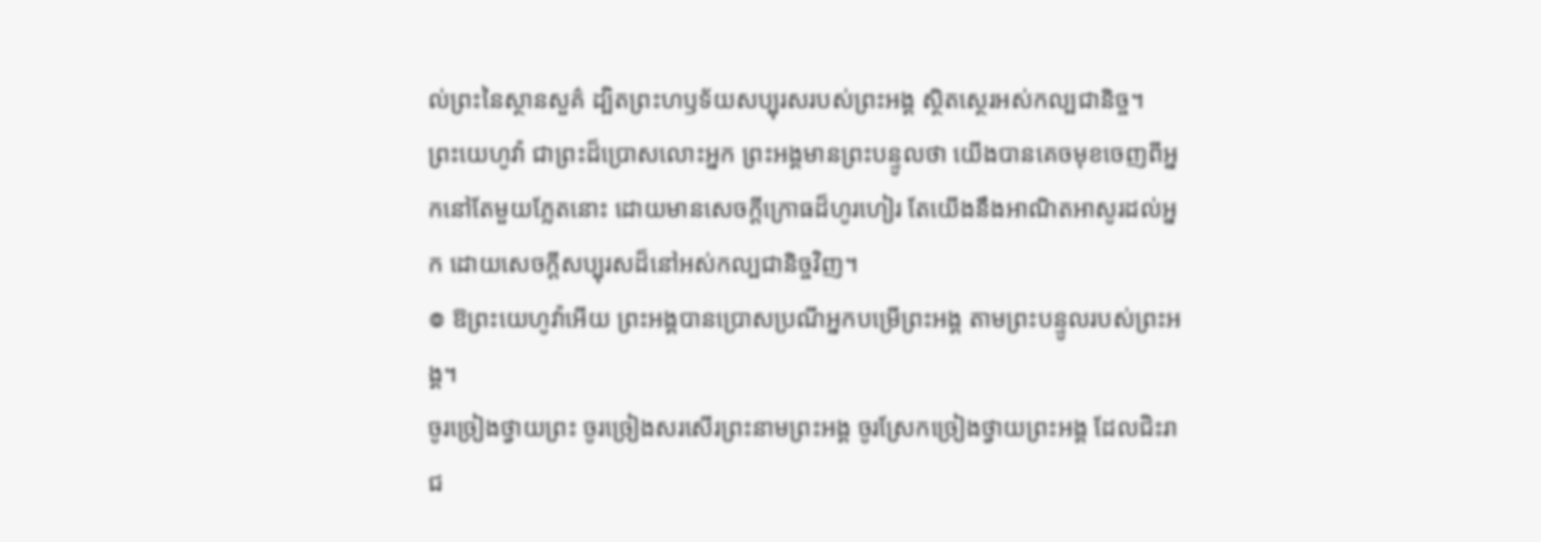ល់ព្រះនៃស្ថានសួគ៌ ដ្បិតព្រះហឫទ័យសប្បុរសរបស់ព្រះអង្គ ស្ថិតស្ថេរអស់កល្បជានិច្ច។
ព្រះយេហូវ៉ា ជាព្រះដ៏ប្រោសលោះអ្នក ព្រះអង្គមានព្រះបន្ទូលថា យើងបានគេចមុខចេញពីអ្នកនៅតែមួយភ្លែតនោះ ដោយមានសេចក្ដីក្រោធដ៏ហូរហៀរ តែយើងនឹងអាណិតអាសូរដល់អ្នក ដោយសេចក្ដីសប្បុរសដ៏នៅអស់កល្បជានិច្ចវិញ។
៙ ឱព្រះយេហូវ៉ាអើយ ព្រះអង្គបានប្រោសប្រណីអ្នកបម្រើព្រះអង្គ តាមព្រះបន្ទូលរបស់ព្រះអង្គ។
ចូរច្រៀងថ្វាយព្រះ ចូរច្រៀងសរសើរព្រះនាមព្រះអង្គ ចូរស្រែកច្រៀងថ្វាយព្រះអង្គ ដែលជិះរាជ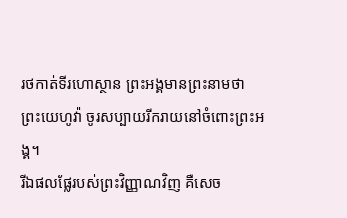រថកាត់ទីរហោស្ថាន ព្រះអង្គមានព្រះនាមថា ព្រះយេហូវ៉ា ចូរសប្បាយរីករាយនៅចំពោះព្រះអង្គ។
រីឯផលផ្លែរបស់ព្រះវិញ្ញាណវិញ គឺសេច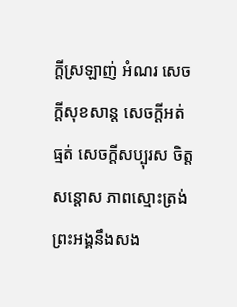ក្ដីស្រឡាញ់ អំណរ សេចក្ដីសុខសាន្ត សេចក្ដីអត់ធ្មត់ សេចក្ដីសប្បុរស ចិត្តសន្ដោស ភាពស្មោះត្រង់
ព្រះអង្គនឹងសង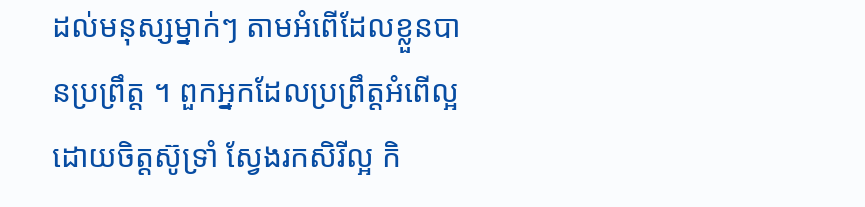ដល់មនុស្សម្នាក់ៗ តាមអំពើដែលខ្លួនបានប្រព្រឹត្ត ។ ពួកអ្នកដែលប្រព្រឹត្តអំពើល្អដោយចិត្តស៊ូទ្រាំ ស្វែងរកសិរីល្អ កិ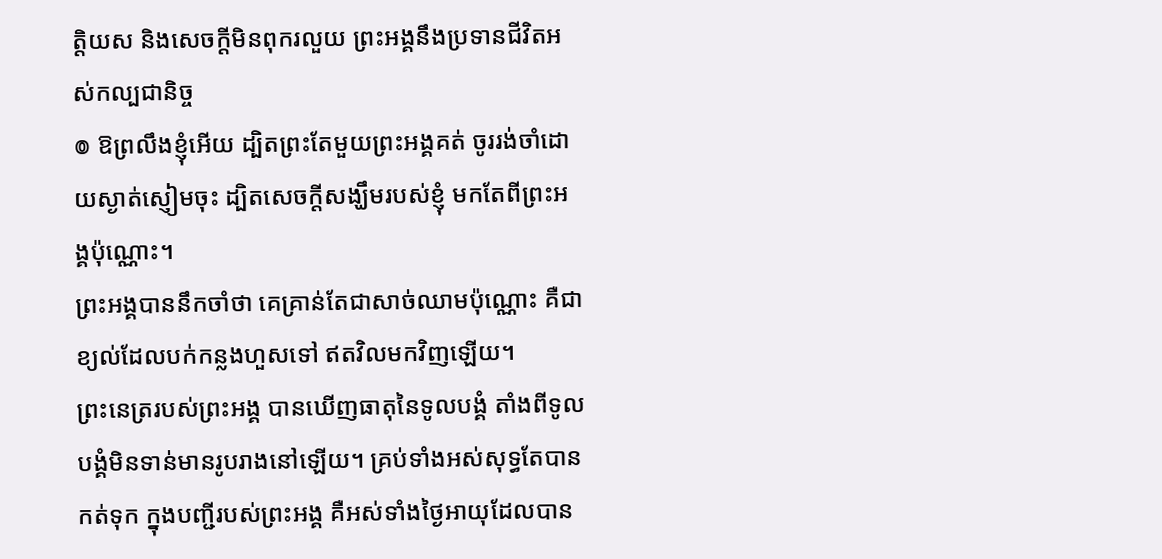ត្តិយស និងសេចក្តីមិនពុករលួយ ព្រះអង្គនឹងប្រទានជីវិតអស់កល្បជានិច្ច
៙ ឱព្រលឹងខ្ញុំអើយ ដ្បិតព្រះតែមួយព្រះអង្គគត់ ចូររង់ចាំដោយស្ងាត់ស្ញៀមចុះ ដ្បិតសេចក្ដីសង្ឃឹមរបស់ខ្ញុំ មកតែពីព្រះអង្គប៉ុណ្ណោះ។
ព្រះអង្គបាននឹកចាំថា គេគ្រាន់តែជាសាច់ឈាមប៉ុណ្ណោះ គឺជាខ្យល់ដែលបក់កន្លងហួសទៅ ឥតវិលមកវិញឡើយ។
ព្រះនេត្ររបស់ព្រះអង្គ បានឃើញធាតុនៃទូលបង្គំ តាំងពីទូលបង្គំមិនទាន់មានរូបរាងនៅឡើយ។ គ្រប់ទាំងអស់សុទ្ធតែបានកត់ទុក ក្នុងបញ្ជីរបស់ព្រះអង្គ គឺអស់ទាំងថ្ងៃអាយុដែលបាន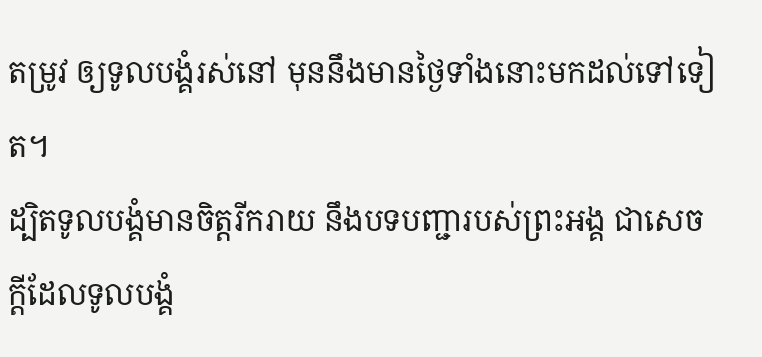តម្រូវ ឲ្យទូលបង្គំរស់នៅ មុននឹងមានថ្ងៃទាំងនោះមកដល់ទៅទៀត។
ដ្បិតទូលបង្គំមានចិត្តរីករាយ នឹងបទបញ្ជារបស់ព្រះអង្គ ជាសេចក្ដីដែលទូលបង្គំ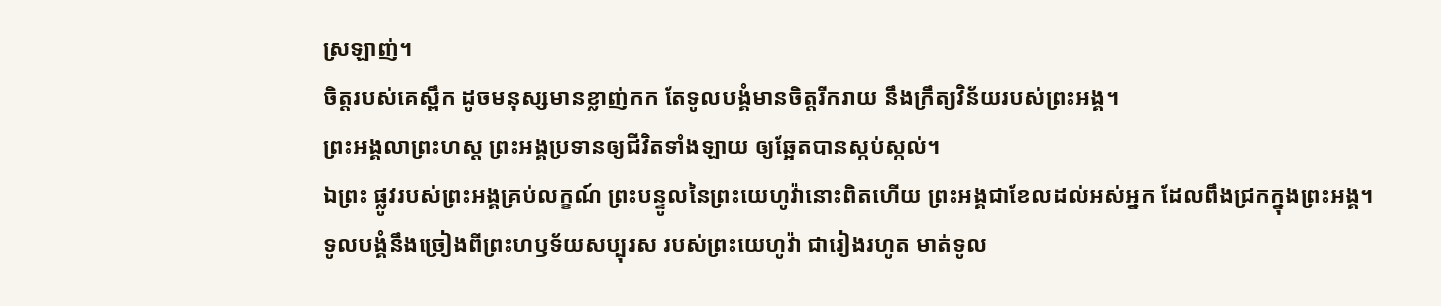ស្រឡាញ់។
ចិត្តរបស់គេស្ពឹក ដូចមនុស្សមានខ្លាញ់កក តែទូលបង្គំមានចិត្តរីករាយ នឹងក្រឹត្យវិន័យរបស់ព្រះអង្គ។
ព្រះអង្គលាព្រះហស្ត ព្រះអង្គប្រទានឲ្យជីវិតទាំងឡាយ ឲ្យឆ្អែតបានស្កប់ស្កល់។
ឯព្រះ ផ្លូវរបស់ព្រះអង្គគ្រប់លក្ខណ៍ ព្រះបន្ទូលនៃព្រះយេហូវ៉ានោះពិតហើយ ព្រះអង្គជាខែលដល់អស់អ្នក ដែលពឹងជ្រកក្នុងព្រះអង្គ។
ទូលបង្គំនឹងច្រៀងពីព្រះហឫទ័យសប្បុរស របស់ព្រះយេហូវ៉ា ជារៀងរហូត មាត់ទូល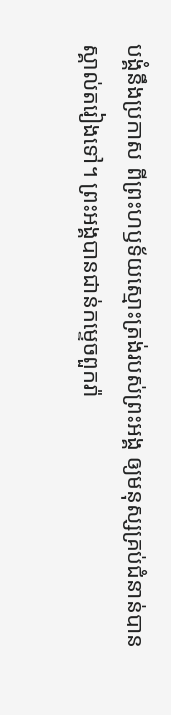បង្គំនឹងប្រកាស ពីព្រះហឫទ័យស្មោះត្រង់របស់ព្រះអង្គ ឲ្យមនុស្សគ្រប់ជំនាន់បានស្គាល់តរៀងទៅ។ ព្រះអង្គបានជាន់កម្ទេចពួករ៉ា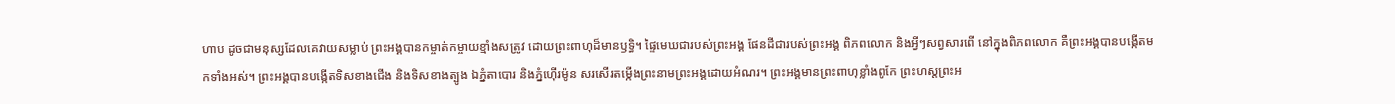ហាប ដូចជាមនុស្សដែលគេវាយសម្លាប់ ព្រះអង្គបានកម្ចាត់កម្ចាយខ្មាំងសត្រូវ ដោយព្រះពាហុដ៏មានឫទ្ធិ។ ផ្ទៃមេឃជារបស់ព្រះអង្គ ផែនដីជារបស់ព្រះអង្គ ពិភពលោក និងអ្វីៗសព្វសារពើ នៅក្នុងពិភពលោក គឺព្រះអង្គបានបង្កើតមកទាំងអស់។ ព្រះអង្គបានបង្កើតទិសខាងជើង និងទិសខាងត្បូង ឯភ្នំតាបោរ និងភ្នំហ៊ើរម៉ូន សរសើរតម្កើងព្រះនាមព្រះអង្គដោយអំណរ។ ព្រះអង្គមានព្រះពាហុខ្លាំងពូកែ ព្រះហស្តព្រះអ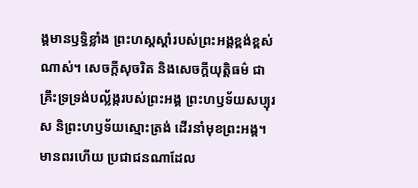ង្គមានឫទ្ធិខ្លាំង ព្រះហស្តស្តាំរបស់ព្រះអង្គខ្ពង់ខ្ពស់ណាស់។ សេចក្ដីសុចរិត និងសេចក្ដីយុត្តិធម៌ ជាគ្រឹះទ្រទ្រង់បល្ល័ង្ករបស់ព្រះអង្គ ព្រះហឫទ័យសប្បុរស និព្រះហឫទ័យស្មោះត្រង់ ដើរនាំមុខព្រះអង្គ។ មានពរហើយ ប្រជាជនណាដែល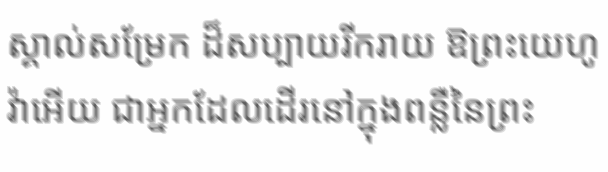ស្គាល់សម្រែក ដ៏សប្បាយរីករាយ ឱព្រះយេហូវ៉ាអើយ ជាអ្នកដែលដើរនៅក្នុងពន្លឺនៃព្រះ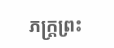ភក្ត្រព្រះ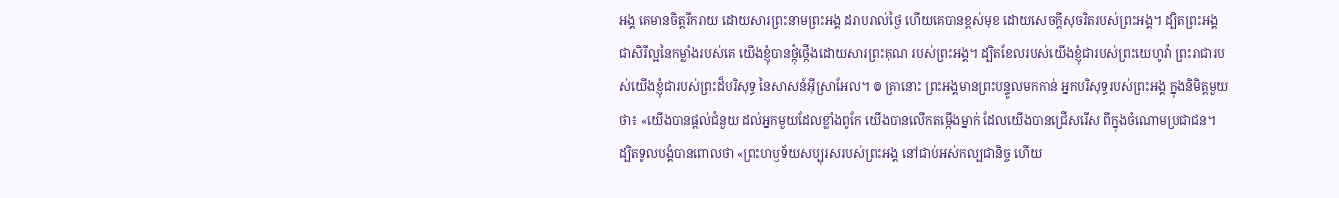អង្គ គេមានចិត្តរីករាយ ដោយសារព្រះនាមព្រះអង្គ ដរាបរាល់ថ្ងៃ ហើយគេបានខ្ពស់មុខ ដោយសេចក្ដីសុចរិតរបស់ព្រះអង្គ។ ដ្បិតព្រះអង្គជាសិរីល្អនៃកម្លាំងរបស់គេ យើងខ្ញុំបានថ្កុំថ្កើងដោយសារព្រះគុណ របស់ព្រះអង្គ។ ដ្បិតខែលរបស់យើងខ្ញុំជារបស់ព្រះយេហូវ៉ា ព្រះរាជារបស់យើងខ្ញុំជារបស់ព្រះដ៏បរិសុទ្ធ នៃសាសន៍អ៊ីស្រាអែល។ ៙ គ្រានោះ ព្រះអង្គមានព្រះបន្ទូលមកកាន់ អ្នកបរិសុទ្ធរបស់ព្រះអង្គ ក្នុងនិមិត្តមួយថា៖ «យើងបានផ្ដល់ជំនួយ ដល់អ្នកមួយដែលខ្លាំងពូកែ យើងបានលើកតម្កើងម្នាក់ ដែលយើងបានជ្រើសរើស ពីក្នុងចំណោមប្រជាជន។ ដ្បិតទូលបង្គំបានពោលថា «ព្រះហឫទ័យសប្បុរសរបស់ព្រះអង្គ នៅជាប់អស់កល្បជានិច្ច ហើយ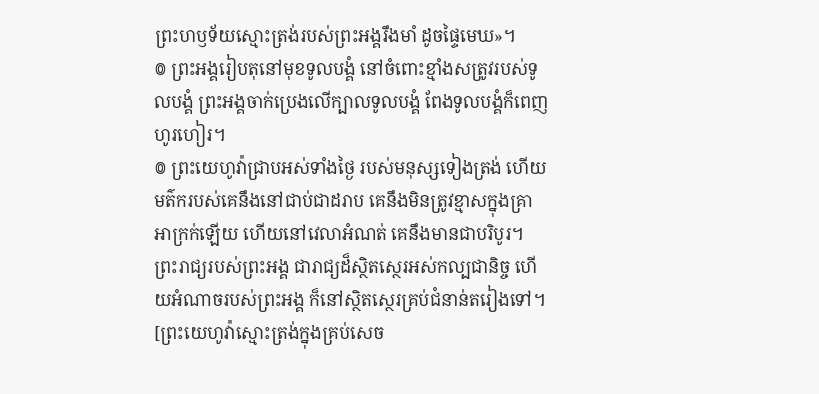ព្រះហឫទ័យស្មោះត្រង់របស់ព្រះអង្គរឹងមាំ ដូចផ្ទៃមេឃ»។
៙ ព្រះអង្គរៀបតុនៅមុខទូលបង្គំ នៅចំពោះខ្មាំងសត្រូវរបស់ទូលបង្គំ ព្រះអង្គចាក់ប្រេងលើក្បាលទូលបង្គំ ពែងទូលបង្គំក៏ពេញហូរហៀរ។
៙ ព្រះយេហូវ៉ាជ្រាបអស់ទាំងថ្ងៃ របស់មនុស្សទៀងត្រង់ ហើយមត៌ករបស់គេនឹងនៅជាប់ជាដរាប គេនឹងមិនត្រូវខ្មាសក្នុងគ្រាអាក្រក់ឡើយ ហើយនៅវេលាអំណត់ គេនឹងមានជាបរិបូរ។
ព្រះរាជ្យរបស់ព្រះអង្គ ជារាជ្យដ៏ស្ថិតស្ថេរអស់កល្បជានិច្ច ហើយអំណាចរបស់ព្រះអង្គ ក៏នៅស្ថិតស្ថេរគ្រប់ជំនាន់តរៀងទៅ។ [ព្រះយេហូវ៉ាស្មោះត្រង់ក្នុងគ្រប់សេច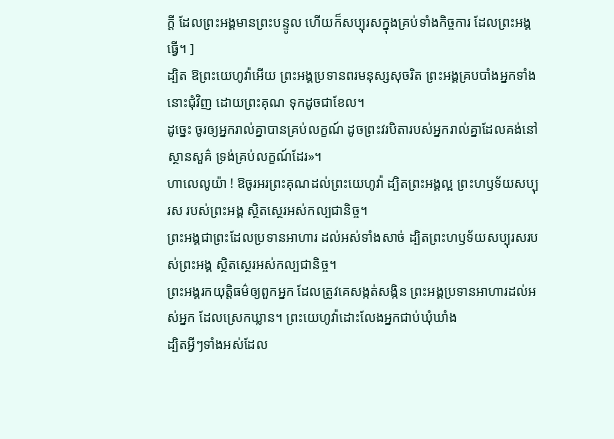ក្ដី ដែលព្រះអង្គមានព្រះបន្ទូល ហើយក៏សប្បុរសក្នុងគ្រប់ទាំងកិច្ចការ ដែលព្រះអង្គធ្វើ។ ]
ដ្បិត ឱព្រះយេហូវ៉ាអើយ ព្រះអង្គប្រទានពរមនុស្សសុចរិត ព្រះអង្គគ្របបាំងអ្នកទាំងនោះជុំវិញ ដោយព្រះគុណ ទុកដូចជាខែល។
ដូច្នេះ ចូរឲ្យអ្នករាល់គ្នាបានគ្រប់លក្ខណ៍ ដូចព្រះវរបិតារបស់អ្នករាល់គ្នាដែលគង់នៅស្ថានសួគ៌ ទ្រង់គ្រប់លក្ខណ៍ដែរ»។
ហាលេលូយ៉ា ! ឱចូរអរព្រះគុណដល់ព្រះយេហូវ៉ា ដ្បិតព្រះអង្គល្អ ព្រះហឫទ័យសប្បុរស របស់ព្រះអង្គ ស្ថិតស្ថេរអស់កល្បជានិច្ច។
ព្រះអង្គជាព្រះដែលប្រទានអាហារ ដល់អស់ទាំងសាច់ ដ្បិតព្រះហឫទ័យសប្បុរសរបស់ព្រះអង្គ ស្ថិតស្ថេរអស់កល្បជានិច្ច។
ព្រះអង្គរកយុត្តិធម៌ឲ្យពួកអ្នក ដែលត្រូវគេសង្កត់សង្កិន ព្រះអង្គប្រទានអាហារដល់អស់អ្នក ដែលស្រេកឃ្លាន។ ព្រះយេហូវ៉ាដោះលែងអ្នកជាប់ឃុំឃាំង
ដ្បិតអ្វីៗទាំងអស់ដែល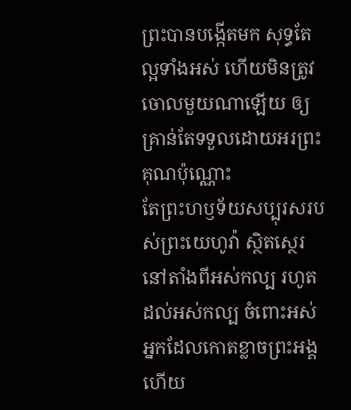ព្រះបានបង្កើតមក សុទ្ធតែល្អទាំងអស់ ហើយមិនត្រូវចោលមួយណាឡើយ ឲ្យគ្រាន់តែទទួលដោយអរព្រះគុណប៉ុណ្ណោះ
តែព្រះហឫទ័យសប្បុរសរបស់ព្រះយេហូវ៉ា ស្ថិតស្ថេរនៅតាំងពីអស់កល្ប រហូតដល់អស់កល្ប ចំពោះអស់អ្នកដែលកោតខ្លាចព្រះអង្គ ហើយ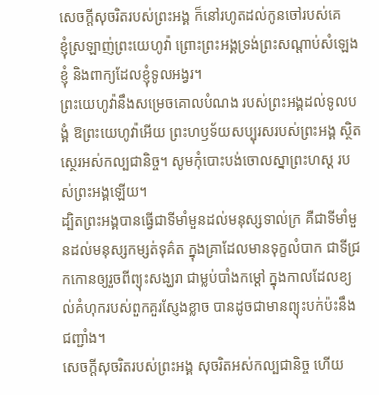សេចក្ដីសុចរិតរបស់ព្រះអង្គ ក៏នៅរហូតដល់កូនចៅរបស់គេ
ខ្ញុំស្រឡាញ់ព្រះយេហូវ៉ា ព្រោះព្រះអង្គទ្រង់ព្រះសណ្ដាប់សំឡេងខ្ញុំ និងពាក្យដែលខ្ញុំទូលអង្វរ។
ព្រះយេហូវ៉ានឹងសម្រេចគោលបំណង របស់ព្រះអង្គដល់ទូលបង្គំ ឱព្រះយេហូវ៉ាអើយ ព្រះហឫទ័យសប្បុរសរបស់ព្រះអង្គ ស្ថិតស្ថេរអស់កល្បជានិច្ច។ សូមកុំបោះបង់ចោលស្នាព្រះហស្ត របស់ព្រះអង្គឡើយ។
ដ្បិតព្រះអង្គបានធ្វើជាទីមាំមួនដល់មនុស្សទាល់ក្រ គឺជាទីមាំមួនដល់មនុស្សកម្សត់ទុគ៌ត ក្នុងគ្រាដែលមានទុក្ខលំបាក ជាទីជ្រកកោនឲ្យរួចពីព្យុះសង្ឃរា ជាម្លប់បាំងកម្ដៅ ក្នុងកាលដែលខ្យល់គំហុករបស់ពួកគួរស្ញែងខ្លាច បានដូចជាមានព្យុះបក់ប៉ះនឹងជញ្ជាំង។
សេចក្ដីសុចរិតរបស់ព្រះអង្គ សុចរិតអស់កល្បជានិច្ច ហើយ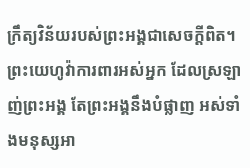ក្រឹត្យវិន័យរបស់ព្រះអង្គជាសេចក្ដីពិត។
ព្រះយេហូវ៉ាការពារអស់អ្នក ដែលស្រឡាញ់ព្រះអង្គ តែព្រះអង្គនឹងបំផ្លាញ អស់ទាំងមនុស្សអា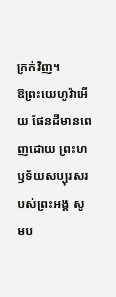ក្រក់វិញ។
ឱព្រះយេហូវ៉ាអើយ ផែនដីមានពេញដោយ ព្រះហឫទ័យសប្បុរសរបស់ព្រះអង្គ សូមប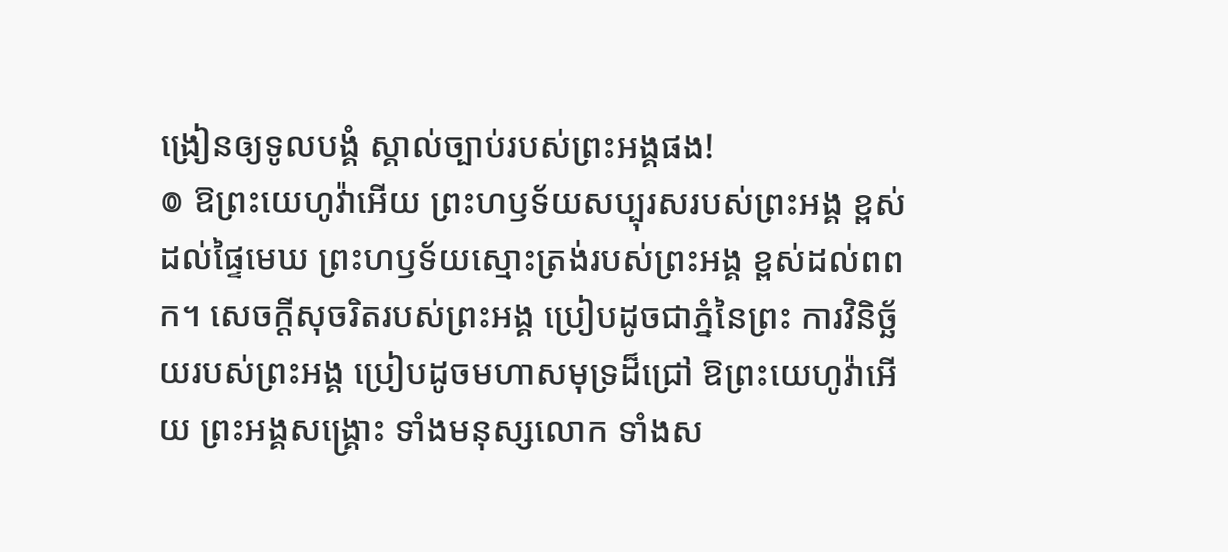ង្រៀនឲ្យទូលបង្គំ ស្គាល់ច្បាប់របស់ព្រះអង្គផង!
៙ ឱព្រះយេហូវ៉ាអើយ ព្រះហឫទ័យសប្បុរសរបស់ព្រះអង្គ ខ្ពស់ដល់ផ្ទៃមេឃ ព្រះហឫទ័យស្មោះត្រង់របស់ព្រះអង្គ ខ្ពស់ដល់ពពក។ សេចក្ដីសុចរិតរបស់ព្រះអង្គ ប្រៀបដូចជាភ្នំនៃព្រះ ការវិនិច្ឆ័យរបស់ព្រះអង្គ ប្រៀបដូចមហាសមុទ្រដ៏ជ្រៅ ឱព្រះយេហូវ៉ាអើយ ព្រះអង្គសង្គ្រោះ ទាំងមនុស្សលោក ទាំងស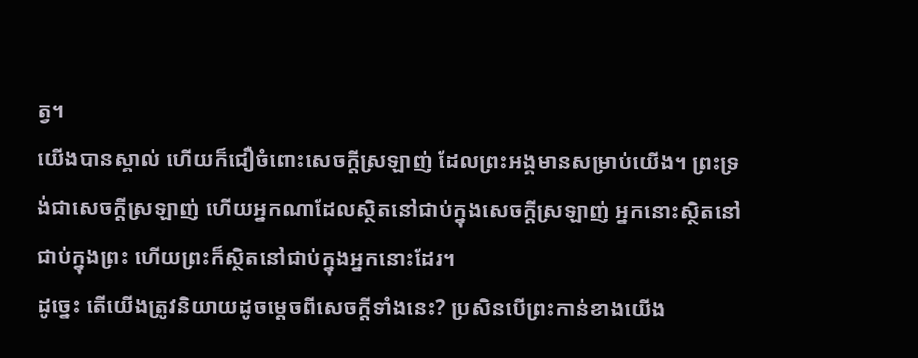ត្វ។
យើងបានស្គាល់ ហើយក៏ជឿចំពោះសេចក្ដីស្រឡាញ់ ដែលព្រះអង្គមានសម្រាប់យើង។ ព្រះទ្រង់ជាសេចក្ដីស្រឡាញ់ ហើយអ្នកណាដែលស្ថិតនៅជាប់ក្នុងសេចក្ដីស្រឡាញ់ អ្នកនោះស្ថិតនៅជាប់ក្នុងព្រះ ហើយព្រះក៏ស្ថិតនៅជាប់ក្នុងអ្នកនោះដែរ។
ដូច្នេះ តើយើងត្រូវនិយាយដូចម្តេចពីសេចក្តីទាំងនេះ? ប្រសិនបើព្រះកាន់ខាងយើង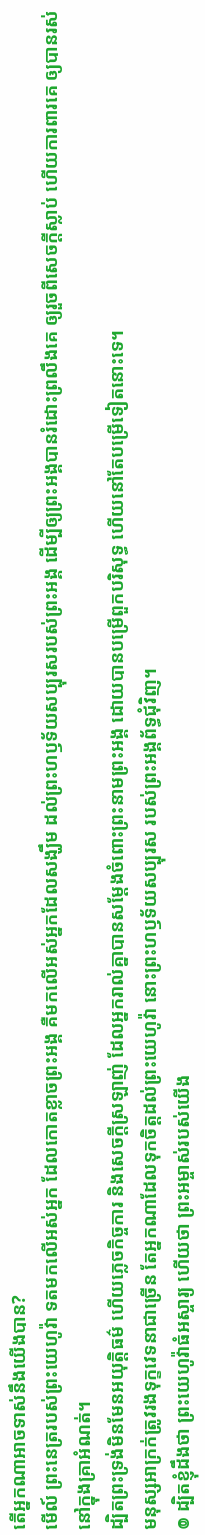តើអ្នកណាអាចទាស់នឹងយើងបាន?
មើល៍ ព្រះនេត្ររបស់ព្រះយេហូវ៉ា ទតមកលើអស់អ្នក ដែលកោតខ្លាចព្រះអង្គ គឺមកលើអស់អ្នកដែលសង្ឃឹម ដល់ព្រះហឫទ័យសប្បុរសរបស់ព្រះអង្គ ដើម្បីឲ្យព្រះអង្គបានរំដោះព្រលឹងគេ ឲ្យរួចពីសេចក្ដីស្លាប់ ហើយការពារគេ ឲ្យបានរស់នៅក្នុងគ្រាអំណត់។
ដ្បិតព្រះទ្រង់មិនមែនអយុត្តិធម៌ ហើយភ្លេចកិច្ចការ និងសេចក្តីស្រឡាញ់ ដែលអ្នករាល់គ្នាបានសម្ដែងចំពោះព្រះនាមព្រះអង្គ ដោយបានបម្រើពួកបរិសុទ្ធ ហើយនៅតែបម្រើទៀតនោះទេ។
មនុស្សអាក្រក់ត្រូវរងទុក្ខវេទនាជាច្រើន តែអ្នកណាដែលទុកចិត្តដល់ព្រះយេហូវ៉ា នោះព្រះហឫទ័យសប្បុរស របស់ព្រះអង្គព័ទ្ធជុំវិញ។
៙ ដ្បិតខ្ញុំដឹងថា ព្រះយេហូវ៉ាធំអស្ចារ្យ ហើយថា ព្រះអម្ចាស់របស់យើង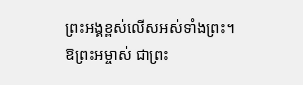ព្រះអង្គខ្ពស់លើសអស់ទាំងព្រះ។
ឱព្រះអម្ចាស់ ជាព្រះ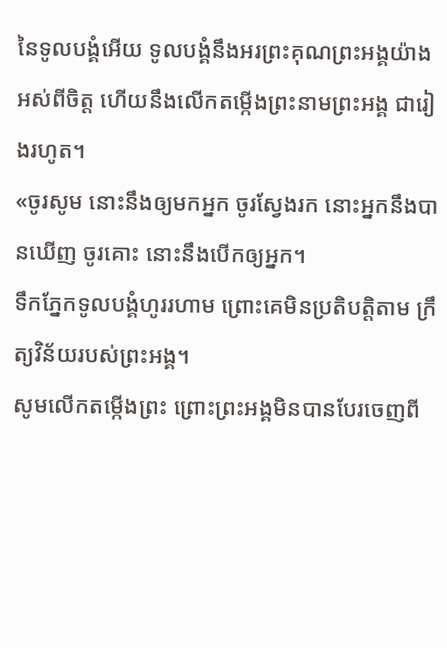នៃទូលបង្គំអើយ ទូលបង្គំនឹងអរព្រះគុណព្រះអង្គយ៉ាងអស់ពីចិត្ត ហើយនឹងលើកតម្កើងព្រះនាមព្រះអង្គ ជារៀងរហូត។
«ចូរសូម នោះនឹងឲ្យមកអ្នក ចូរស្វែងរក នោះអ្នកនឹងបានឃើញ ចូរគោះ នោះនឹងបើកឲ្យអ្នក។
ទឹកភ្នែកទូលបង្គំហូររហាម ព្រោះគេមិនប្រតិបត្តិតាម ក្រឹត្យវិន័យរបស់ព្រះអង្គ។
សូមលើកតម្កើងព្រះ ព្រោះព្រះអង្គមិនបានបែរចេញពី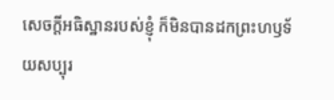សេចក្ដីអធិស្ឋានរបស់ខ្ញុំ ក៏មិនបានដកព្រះហឫទ័យសប្បុរ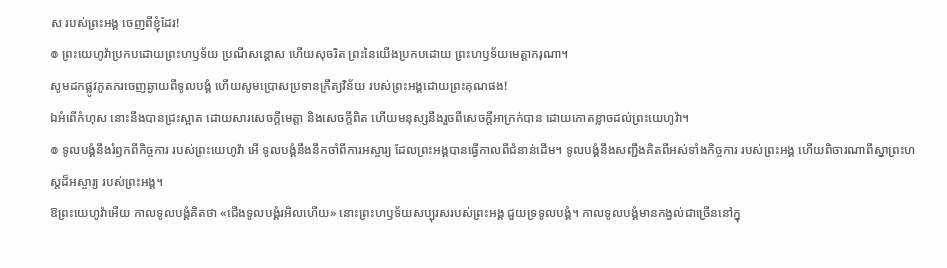ស របស់ព្រះអង្គ ចេញពីខ្ញុំដែរ!
៙ ព្រះយេហូវ៉ាប្រកបដោយព្រះហឫទ័យ ប្រណីសន្ដោស ហើយសុចរិត ព្រះនៃយើងប្រកបដោយ ព្រះហឫទ័យមេត្តាករុណា។
សូមដកផ្លូវភូតភរចេញឆ្ងាយពីទូលបង្គំ ហើយសូមប្រោសប្រទានក្រឹត្យវិន័យ របស់ព្រះអង្គដោយព្រះគុណផង!
ឯអំពើកំហុស នោះនឹងបានជ្រះស្អាត ដោយសារសេចក្ដីមេត្តា និងសេចក្ដីពិត ហើយមនុស្សនឹងរួចពីសេចក្ដីអាក្រក់បាន ដោយកោតខ្លាចដល់ព្រះយេហូវ៉ា។
៙ ទូលបង្គំនឹងរំឭកពីកិច្ចការ របស់ព្រះយេហូវ៉ា អើ ទូលបង្គំនឹងនឹកចាំពីការអស្ចារ្យ ដែលព្រះអង្គបានធ្វើកាលពីជំនាន់ដើម។ ទូលបង្គំនឹងសញ្ជឹងគិតពីអស់ទាំងកិច្ចការ របស់ព្រះអង្គ ហើយពិចារណាពីស្នាព្រះហស្ដដ៏អស្ចារ្យ របស់ព្រះអង្គ។
ឱព្រះយេហូវ៉ាអើយ កាលទូលបង្គំគិតថា «ជើងទូលបង្គំរអិលហើយ» នោះព្រះហឫទ័យសប្បុរសរបស់ព្រះអង្គ ជួយទ្រទូលបង្គំ។ កាលទូលបង្គំមានកង្វល់ជាច្រើននៅក្នុ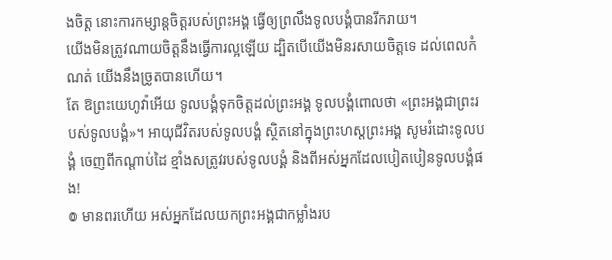ងចិត្ត នោះការកម្សាន្តចិត្តរបស់ព្រះអង្គ ធ្វើឲ្យព្រលឹងទូលបង្គំបានរីករាយ។
យើងមិនត្រូវណាយចិត្តនឹងធ្វើការល្អឡើយ ដ្បិតបើយើងមិនរសាយចិត្តទេ ដល់ពេលកំណត់ យើងនឹងច្រូតបានហើយ។
តែ ឱព្រះយេហូវ៉ាអើយ ទូលបង្គំទុកចិត្តដល់ព្រះអង្គ ទូលបង្គំពោលថា «ព្រះអង្គជាព្រះរបស់ទូលបង្គំ»។ អាយុជីវិតរបស់ទូលបង្គំ ស្ថិតនៅក្នុងព្រះហស្តព្រះអង្គ សូមរំដោះទូលបង្គំ ចេញពីកណ្ដាប់ដៃ ខ្មាំងសត្រូវរបស់ទូលបង្គំ និងពីអស់អ្នកដែលបៀតបៀនទូលបង្គំផង!
៙ មានពរហើយ អស់អ្នកដែលយកព្រះអង្គជាកម្លាំងរប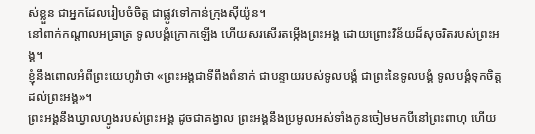ស់ខ្លួន ជាអ្នកដែលរៀបចំចិត្ត ជាផ្លូវទៅកាន់ក្រុងស៊ីយ៉ូន។
នៅពាក់កណ្ដាលអធ្រាត្រ ទូលបង្គំក្រោកឡើង ហើយសរសើរតម្កើងព្រះអង្គ ដោយព្រោះវិន័យដ៏សុចរិតរបស់ព្រះអង្គ។
ខ្ញុំនឹងពោលអំពីព្រះយេហូវ៉ាថា «ព្រះអង្គជាទីពឹងពំនាក់ ជាបន្ទាយរបស់ទូលបង្គំ ជាព្រះនៃទូលបង្គំ ទូលបង្គំទុកចិត្តដល់ព្រះអង្គ»។
ព្រះអង្គនឹងឃ្វាលហ្វូងរបស់ព្រះអង្គ ដូចជាគង្វាល ព្រះអង្គនឹងប្រមូលអស់ទាំងកូនចៀមមកបីនៅព្រះពាហុ ហើយ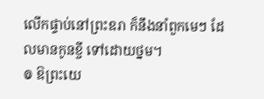លើកផ្ទាប់នៅព្រះឧរា ក៏នឹងនាំពួកមេៗ ដែលមានកូនខ្ចី ទៅដោយថ្នម។
៙ ឱព្រះយេ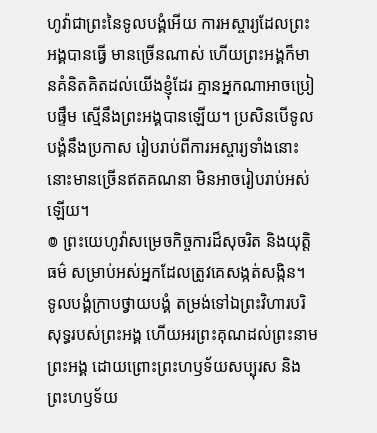ហូវ៉ាជាព្រះនៃទូលបង្គំអើយ ការអស្ចារ្យដែលព្រះអង្គបានធ្វើ មានច្រើនណាស់ ហើយព្រះអង្គក៏មានគំនិតគិតដល់យើងខ្ញុំដែរ គ្មានអ្នកណាអាចប្រៀបផ្ទឹម ស្មើនឹងព្រះអង្គបានឡើយ។ ប្រសិនបើទូលបង្គំនឹងប្រកាស រៀបរាប់ពីការអស្ចារ្យទាំងនោះ នោះមានច្រើនឥតគណនា មិនអាចរៀបរាប់អស់ឡើយ។
៙ ព្រះយេហូវ៉ាសម្រេចកិច្ចការដ៏សុចរិត និងយុត្តិធម៌ សម្រាប់អស់អ្នកដែលត្រូវគេសង្កត់សង្កិន។
ទូលបង្គំក្រាបថ្វាយបង្គំ តម្រង់ទៅឯព្រះវិហារបរិសុទ្ធរបស់ព្រះអង្គ ហើយអរព្រះគុណដល់ព្រះនាមព្រះអង្គ ដោយព្រោះព្រះហឫទ័យសប្បុរស និងព្រះហឫទ័យ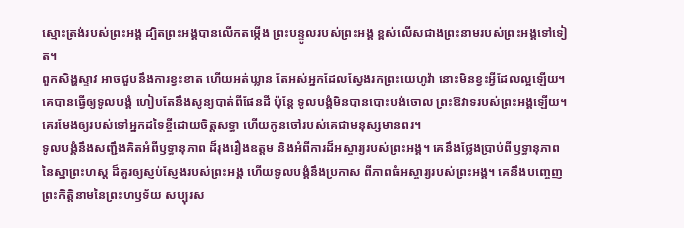ស្មោះត្រង់របស់ព្រះអង្គ ដ្បិតព្រះអង្គបានលើកតម្កើង ព្រះបន្ទូលរបស់ព្រះអង្គ ខ្ពស់លើសជាងព្រះនាមរបស់ព្រះអង្គទៅទៀត។
ពួកសិង្ហស្ទាវ អាចជួបនឹងការខ្វះខាត ហើយអត់ឃ្លាន តែអស់អ្នកដែលស្វែងរកព្រះយេហូវ៉ា នោះមិនខ្វះអ្វីដែលល្អឡើយ។
គេបានធ្វើឲ្យទូលបង្គំ ហៀបតែនឹងសូន្យបាត់ពីផែនដី ប៉ុន្តែ ទូលបង្គំមិនបានបោះបង់ចោល ព្រះឱវាទរបស់ព្រះអង្គឡើយ។
គេរមែងឲ្យរបស់ទៅអ្នកដទៃខ្ចីដោយចិត្តសទ្ធា ហើយកូនចៅរបស់គេជាមនុស្សមានពរ។
ទូលបង្គំនឹងសញ្ជឹងគិតអំពីឫទ្ធានុភាព ដ៏រុងរឿងឧត្តម និងអំពីការដ៏អស្ចារ្យរបស់ព្រះអង្គ។ គេនឹងថ្លែងប្រាប់ពីឫទ្ធានុភាពនៃស្នាព្រះហស្ដ ដ៏គួរឲ្យស្ញប់ស្ញែងរបស់ព្រះអង្គ ហើយទូលបង្គំនឹងប្រកាស ពីភាពធំអស្ចារ្យរបស់ព្រះអង្គ។ គេនឹងបញ្ចេញព្រះកិត្តិនាមនៃព្រះហឫទ័យ សប្បុរស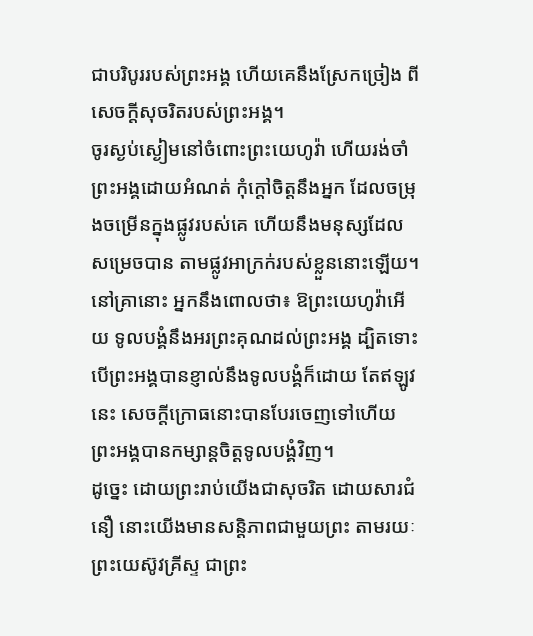ជាបរិបូររបស់ព្រះអង្គ ហើយគេនឹងស្រែកច្រៀង ពីសេចក្ដីសុចរិតរបស់ព្រះអង្គ។
ចូរស្ងប់ស្ងៀមនៅចំពោះព្រះយេហូវ៉ា ហើយរង់ចាំព្រះអង្គដោយអំណត់ កុំក្តៅចិត្តនឹងអ្នក ដែលចម្រុងចម្រើនក្នុងផ្លូវរបស់គេ ហើយនឹងមនុស្សដែលសម្រេចបាន តាមផ្លូវអាក្រក់របស់ខ្លួននោះឡើយ។
នៅគ្រានោះ អ្នកនឹងពោលថា៖ ឱព្រះយេហូវ៉ាអើយ ទូលបង្គំនឹងអរព្រះគុណដល់ព្រះអង្គ ដ្បិតទោះបើព្រះអង្គបានខ្ញាល់នឹងទូលបង្គំក៏ដោយ តែឥឡូវនេះ សេចក្ដីក្រោធនោះបានបែរចេញទៅហើយ ព្រះអង្គបានកម្សាន្តចិត្តទូលបង្គំវិញ។
ដូច្នេះ ដោយព្រះរាប់យើងជាសុចរិត ដោយសារជំនឿ នោះយើងមានសន្ដិភាពជាមួយព្រះ តាមរយៈព្រះយេស៊ូវគ្រីស្ទ ជាព្រះ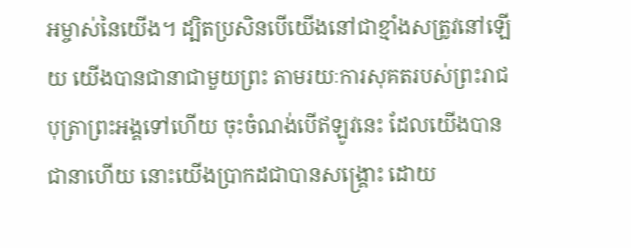អម្ចាស់នៃយើង។ ដ្បិតប្រសិនបើយើងនៅជាខ្មាំងសត្រូវនៅឡើយ យើងបានជានាជាមួយព្រះ តាមរយៈការសុគតរបស់ព្រះរាជបុត្រាព្រះអង្គទៅហើយ ចុះចំណង់បើឥឡូវនេះ ដែលយើងបានជានាហើយ នោះយើងប្រាកដជាបានសង្គ្រោះ ដោយ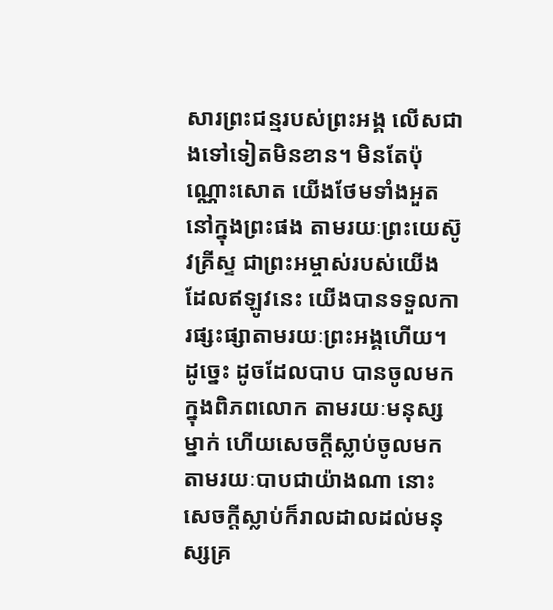សារព្រះជន្មរបស់ព្រះអង្គ លើសជាងទៅទៀតមិនខាន។ មិនតែប៉ុណ្ណោះសោត យើងថែមទាំងអួតនៅក្នុងព្រះផង តាមរយៈព្រះយេស៊ូវគ្រីស្ទ ជាព្រះអម្ចាស់របស់យើង ដែលឥឡូវនេះ យើងបានទទួលការផ្សះផ្សាតាមរយៈព្រះអង្គហើយ។ ដូច្នេះ ដូចដែលបាប បានចូលមកក្នុងពិភពលោក តាមរយៈមនុស្សម្នាក់ ហើយសេចក្តីស្លាប់ចូលមកតាមរយៈបាបជាយ៉ាងណា នោះសេចក្តីស្លាប់ក៏រាលដាលដល់មនុស្សគ្រ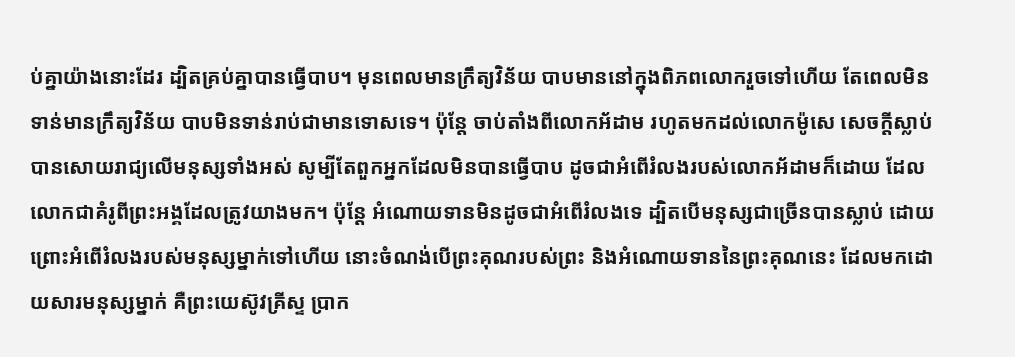ប់គ្នាយ៉ាងនោះដែរ ដ្បិតគ្រប់គ្នាបានធ្វើបាប។ មុនពេលមានក្រឹត្យវិន័យ បាបមាននៅក្នុងពិភពលោករួចទៅហើយ តែពេលមិនទាន់មានក្រឹត្យវិន័យ បាបមិនទាន់រាប់ជាមានទោសទេ។ ប៉ុន្តែ ចាប់តាំងពីលោកអ័ដាម រហូតមកដល់លោកម៉ូសេ សេចក្តីស្លាប់បានសោយរាជ្យលើមនុស្សទាំងអស់ សូម្បីតែពួកអ្នកដែលមិនបានធ្វើបាប ដូចជាអំពើរំលងរបស់លោកអ័ដាមក៏ដោយ ដែលលោកជាគំរូពីព្រះអង្គដែលត្រូវយាងមក។ ប៉ុន្តែ អំណោយទានមិនដូចជាអំពើរំលងទេ ដ្បិតបើមនុស្សជាច្រើនបានស្លាប់ ដោយព្រោះអំពើរំលងរបស់មនុស្សម្នាក់ទៅហើយ នោះចំណង់បើព្រះគុណរបស់ព្រះ និងអំណោយទាននៃព្រះគុណនេះ ដែលមកដោយសារមនុស្សម្នាក់ គឺព្រះយេស៊ូវគ្រីស្ទ ប្រាក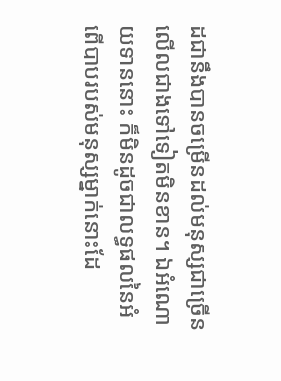ដជានឹងបានចម្រើនដល់មនុស្សជាច្រើន លើលជាងទៅទៀតមិនខាន។ ឯអំណោយទាននោះ ក៏មិនដូចជាលទ្ធផលនៃអំពើបាបរបស់មនុស្សម្នាក់នោះដែ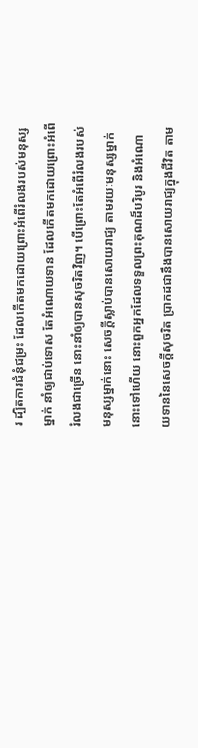រ ដ្បិតការជំនុំជម្រះ ដែលកើតមកដោយព្រោះអំពើរំលងរបស់មនុស្សម្នាក់ នាំឲ្យជាប់ទោស តែអំណោយទាន ដែលកើតមកដោយព្រោះអំពើរំលងជាច្រើន នោះនាំឲ្យបានសុចរិតវិញ។ បើព្រោះតែអំពើរំលងរបស់មនុស្សម្នាក់នោះ សេចក្តីស្លាប់បានសោយរាជ្យ តាមរយៈមនុស្សម្នាក់នោះទៅហើយ នោះពួកអ្នកដែលទទួលព្រះគុណដ៏បរិបូរ និងអំណោយទាននៃសេចក្តីសុចរិត ប្រាកដជានឹងបានសោយរាជ្យក្នុងជីវិត តាម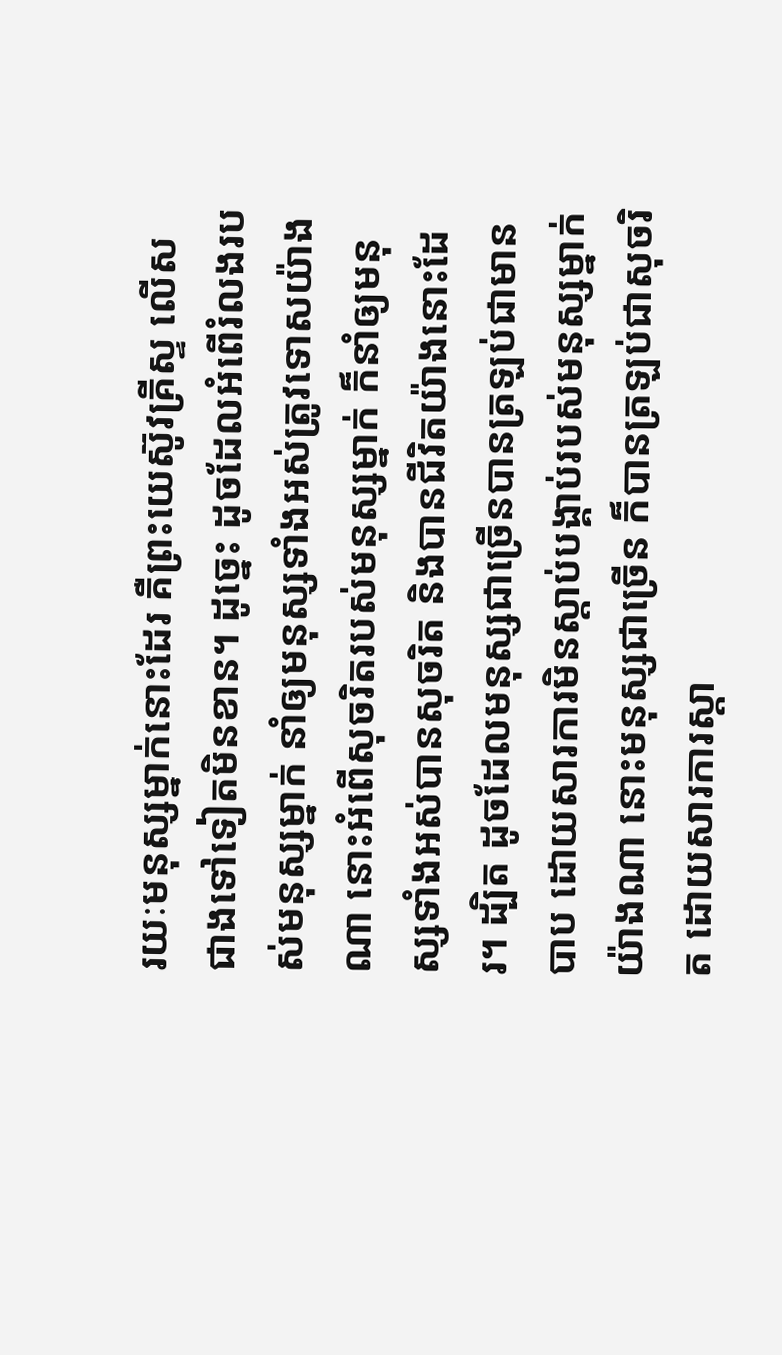រយៈមនុស្សម្នាក់នោះដែរ គឺព្រះយេស៊ូវគ្រីស្ទ លើសជាងទៅទៀតមិនខាន។ ដូច្នេះ ដូចដែលអំពើរំលងរបស់មនុស្សម្នាក់ នាំឲ្យមនុស្សទាំងអស់ត្រូវទោសយ៉ាងណា នោះអំពើសុចរិតរបស់មនុស្សម្នាក់ ក៏នាំឲ្យមនុស្សទាំងអស់បានសុចរិត និងបានជីវិតយ៉ាងនោះដែរ។ ដ្បិត ដូចដែលមនុស្សជាច្រើនបានត្រឡប់ជាមានបាប ដោយសារការមិនស្តាប់បង្គាប់របស់មនុស្សម្នាក់យ៉ាងណា នោះមនុស្សជាច្រើន ក៏បានត្រឡប់ជាសុចរិត ដោយសារការស្តា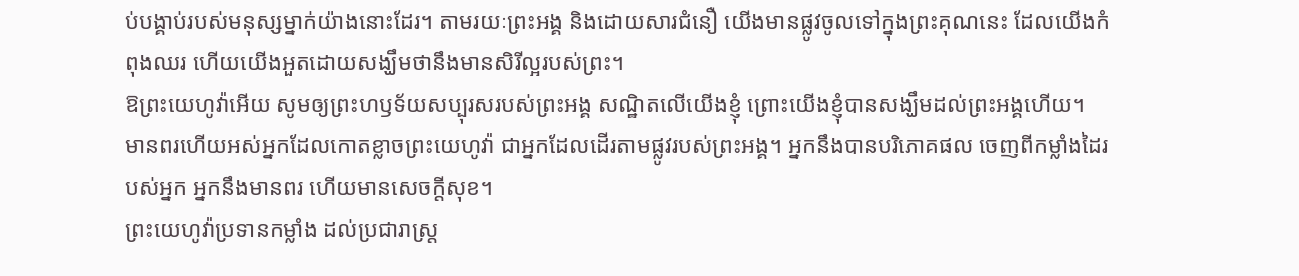ប់បង្គាប់របស់មនុស្សម្នាក់យ៉ាងនោះដែរ។ តាមរយៈព្រះអង្គ និងដោយសារជំនឿ យើងមានផ្លូវចូលទៅក្នុងព្រះគុណនេះ ដែលយើងកំពុងឈរ ហើយយើងអួតដោយសង្ឃឹមថានឹងមានសិរីល្អរបស់ព្រះ។
ឱព្រះយេហូវ៉ាអើយ សូមឲ្យព្រះហឫទ័យសប្បុរសរបស់ព្រះអង្គ សណ្ឋិតលើយើងខ្ញុំ ព្រោះយើងខ្ញុំបានសង្ឃឹមដល់ព្រះអង្គហើយ។
មានពរហើយអស់អ្នកដែលកោតខ្លាចព្រះយេហូវ៉ា ជាអ្នកដែលដើរតាមផ្លូវរបស់ព្រះអង្គ។ អ្នកនឹងបានបរិភោគផល ចេញពីកម្លាំងដៃរបស់អ្នក អ្នកនឹងមានពរ ហើយមានសេចក្ដីសុខ។
ព្រះយេហូវ៉ាប្រទានកម្លាំង ដល់ប្រជារាស្ត្រ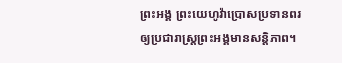ព្រះអង្គ ព្រះយេហូវ៉ាប្រោសប្រទានពរ ឲ្យប្រជារាស្ត្រព្រះអង្គមានសន្ដិភាព។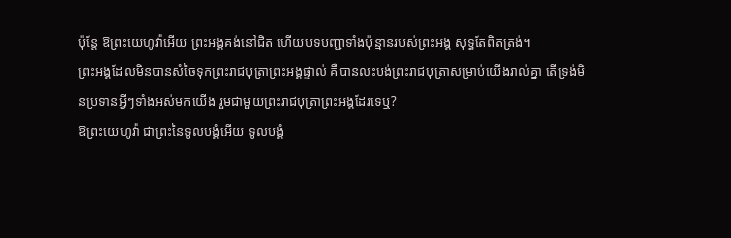ប៉ុន្ដែ ឱព្រះយេហូវ៉ាអើយ ព្រះអង្គគង់នៅជិត ហើយបទបញ្ជាទាំងប៉ុន្មានរបស់ព្រះអង្គ សុទ្ធតែពិតត្រង់។
ព្រះអង្គដែលមិនបានសំចៃទុកព្រះរាជបុត្រាព្រះអង្គផ្ទាល់ គឺបានលះបង់ព្រះរាជបុត្រាសម្រាប់យើងរាល់គ្នា តើទ្រង់មិនប្រទានអ្វីៗទាំងអស់មកយើង រួមជាមួយព្រះរាជបុត្រាព្រះអង្គដែរទេឬ?
ឱព្រះយេហូវ៉ា ជាព្រះនៃទូលបង្គំអើយ ទូលបង្គំ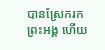បានស្រែករកព្រះអង្គ ហើយ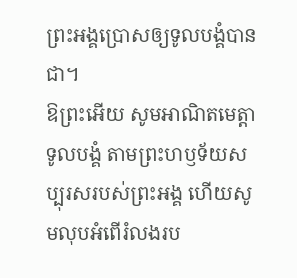ព្រះអង្គប្រោសឲ្យទូលបង្គំបានជា។
ឱព្រះអើយ សូមអាណិតមេត្តាទូលបង្គំ តាមព្រះហឫទ័យសប្បុរសរបស់ព្រះអង្គ ហើយសូមលុបអំពើរំលងរប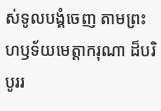ស់ទូលបង្គំចេញ តាមព្រះហឫទ័យមេត្តាករុណា ដ៏បរិបូររ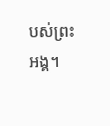បស់ព្រះអង្គ។